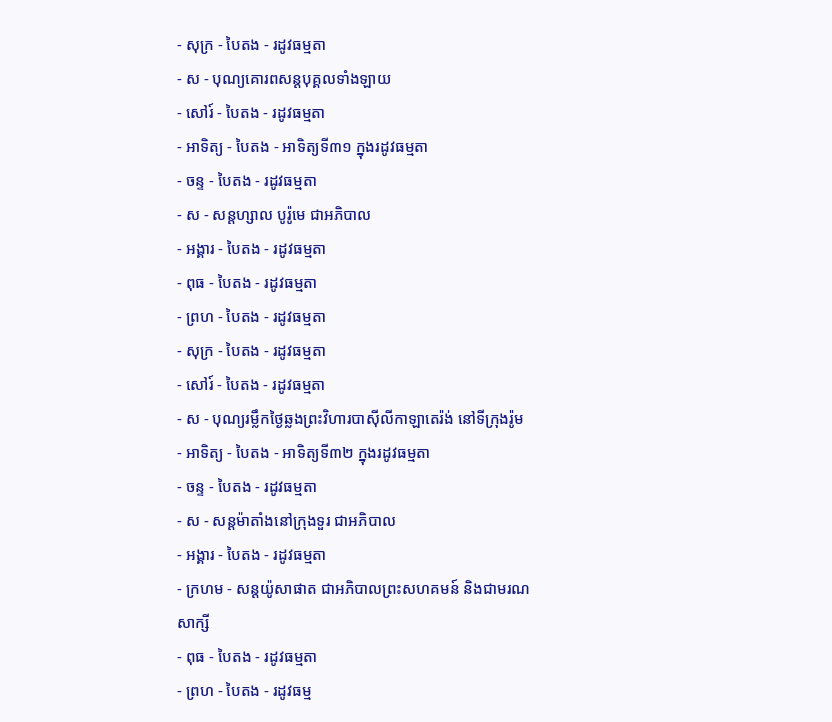- សុក្រ - បៃតង - រដូវធម្មតា
- ស - បុណ្យគោរពសន្ដបុគ្គលទាំងឡាយ
- សៅរ៍ - បៃតង - រដូវធម្មតា
- អាទិត្យ - បៃតង - អាទិត្យទី៣១ ក្នុងរដូវធម្មតា
- ចន្ទ - បៃតង - រដូវធម្មតា
- ស - សន្ដហ្សាល បូរ៉ូមេ ជាអភិបាល
- អង្គារ - បៃតង - រដូវធម្មតា
- ពុធ - បៃតង - រដូវធម្មតា
- ព្រហ - បៃតង - រដូវធម្មតា
- សុក្រ - បៃតង - រដូវធម្មតា
- សៅរ៍ - បៃតង - រដូវធម្មតា
- ស - បុណ្យរម្លឹកថ្ងៃឆ្លងព្រះវិហារបាស៊ីលីកាឡាតេរ៉ង់ នៅទីក្រុងរ៉ូម
- អាទិត្យ - បៃតង - អាទិត្យទី៣២ ក្នុងរដូវធម្មតា
- ចន្ទ - បៃតង - រដូវធម្មតា
- ស - សន្ដម៉ាតាំងនៅក្រុងទួរ ជាអភិបាល
- អង្គារ - បៃតង - រដូវធម្មតា
- ក្រហម - សន្ដយ៉ូសាផាត ជាអភិបាលព្រះសហគមន៍ និងជាមរណសាក្សី
- ពុធ - បៃតង - រដូវធម្មតា
- ព្រហ - បៃតង - រដូវធម្ម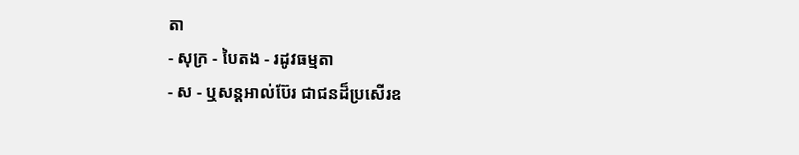តា
- សុក្រ - បៃតង - រដូវធម្មតា
- ស - ឬសន្ដអាល់ប៊ែរ ជាជនដ៏ប្រសើរឧ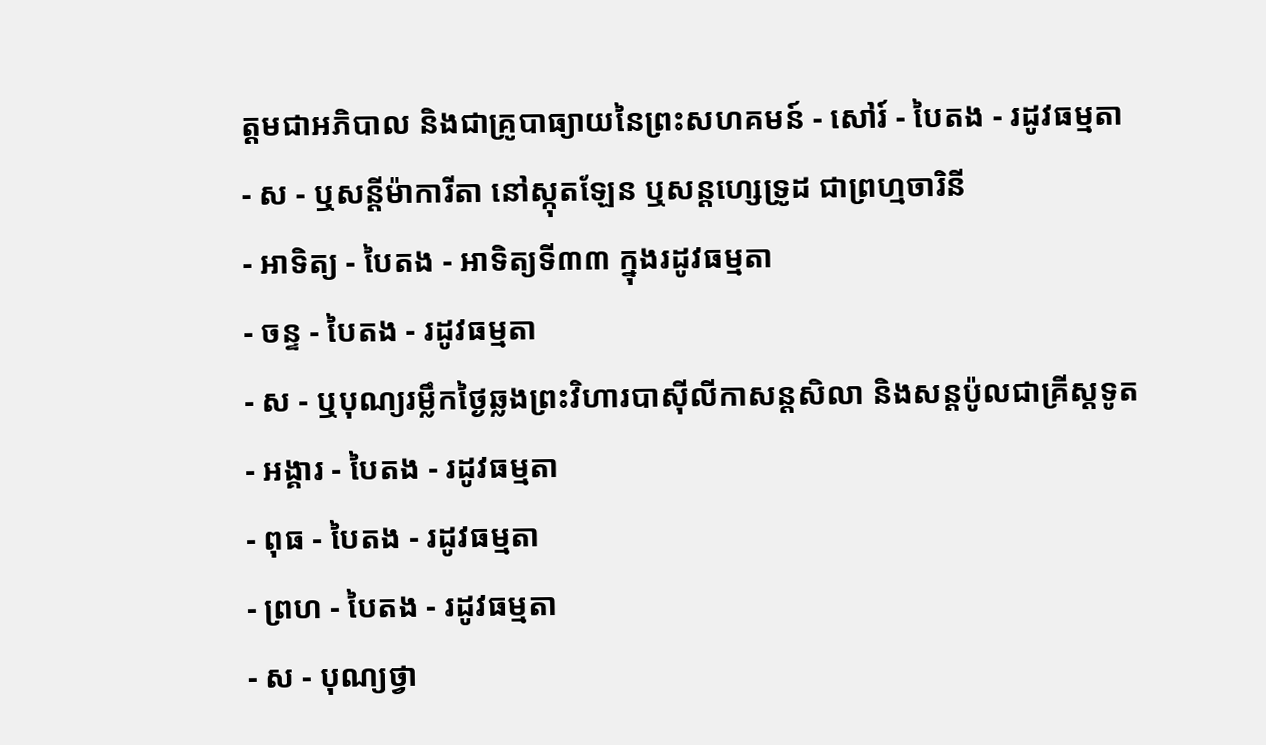ត្ដមជាអភិបាល និងជាគ្រូបាធ្យាយនៃព្រះសហគមន៍ - សៅរ៍ - បៃតង - រដូវធម្មតា
- ស - ឬសន្ដីម៉ាការីតា នៅស្កុតឡែន ឬសន្ដហ្សេទ្រូដ ជាព្រហ្មចារិនី
- អាទិត្យ - បៃតង - អាទិត្យទី៣៣ ក្នុងរដូវធម្មតា
- ចន្ទ - បៃតង - រដូវធម្មតា
- ស - ឬបុណ្យរម្លឹកថ្ងៃឆ្លងព្រះវិហារបាស៊ីលីកាសន្ដសិលា និងសន្ដប៉ូលជាគ្រីស្ដទូត
- អង្គារ - បៃតង - រដូវធម្មតា
- ពុធ - បៃតង - រដូវធម្មតា
- ព្រហ - បៃតង - រដូវធម្មតា
- ស - បុណ្យថ្វា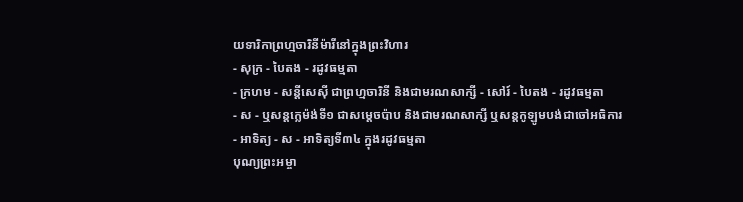យទារិកាព្រហ្មចារិនីម៉ារីនៅក្នុងព្រះវិហារ
- សុក្រ - បៃតង - រដូវធម្មតា
- ក្រហម - សន្ដីសេស៊ី ជាព្រហ្មចារិនី និងជាមរណសាក្សី - សៅរ៍ - បៃតង - រដូវធម្មតា
- ស - ឬសន្ដក្លេម៉ង់ទី១ ជាសម្ដេចប៉ាប និងជាមរណសាក្សី ឬសន្ដកូឡូមបង់ជាចៅអធិការ
- អាទិត្យ - ស - អាទិត្យទី៣៤ ក្នុងរដូវធម្មតា
បុណ្យព្រះអម្ចា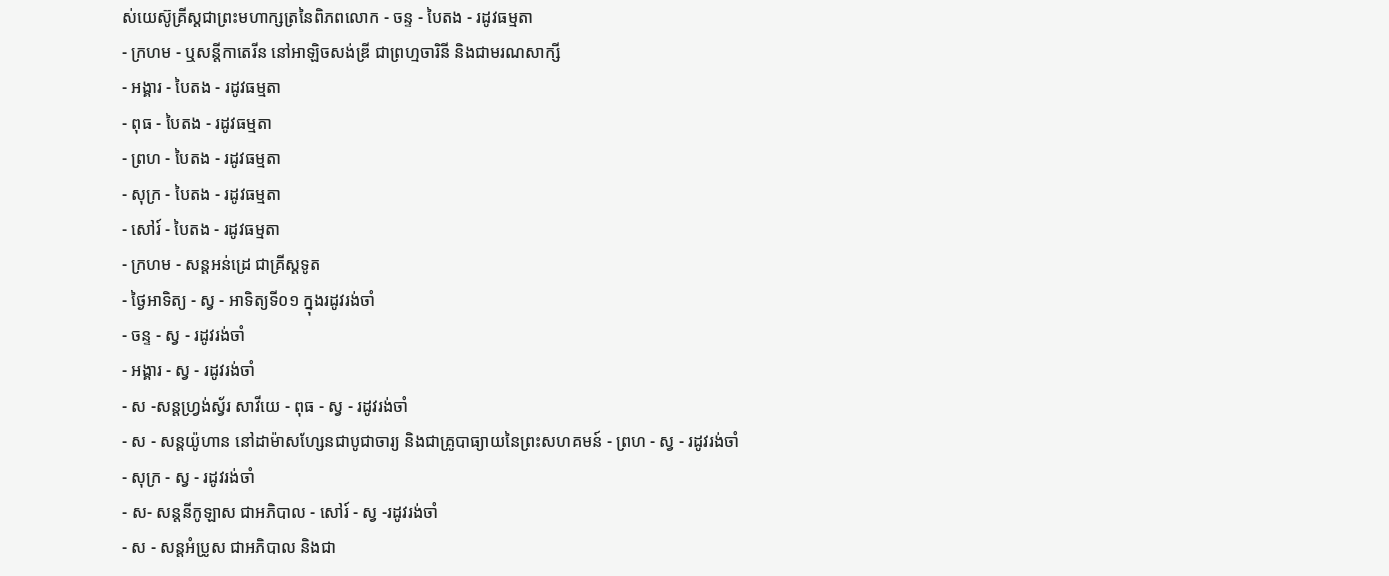ស់យេស៊ូគ្រីស្ដជាព្រះមហាក្សត្រនៃពិភពលោក - ចន្ទ - បៃតង - រដូវធម្មតា
- ក្រហម - ឬសន្ដីកាតេរីន នៅអាឡិចសង់ឌ្រី ជាព្រហ្មចារិនី និងជាមរណសាក្សី
- អង្គារ - បៃតង - រដូវធម្មតា
- ពុធ - បៃតង - រដូវធម្មតា
- ព្រហ - បៃតង - រដូវធម្មតា
- សុក្រ - បៃតង - រដូវធម្មតា
- សៅរ៍ - បៃតង - រដូវធម្មតា
- ក្រហម - សន្ដអន់ដ្រេ ជាគ្រីស្ដទូត
- ថ្ងៃអាទិត្យ - ស្វ - អាទិត្យទី០១ ក្នុងរដូវរង់ចាំ
- ចន្ទ - ស្វ - រដូវរង់ចាំ
- អង្គារ - ស្វ - រដូវរង់ចាំ
- ស -សន្ដហ្វ្រង់ស្វ័រ សាវីយេ - ពុធ - ស្វ - រដូវរង់ចាំ
- ស - សន្ដយ៉ូហាន នៅដាម៉ាសហ្សែនជាបូជាចារ្យ និងជាគ្រូបាធ្យាយនៃព្រះសហគមន៍ - ព្រហ - ស្វ - រដូវរង់ចាំ
- សុក្រ - ស្វ - រដូវរង់ចាំ
- ស- សន្ដនីកូឡាស ជាអភិបាល - សៅរ៍ - ស្វ -រដូវរង់ចាំ
- ស - សន្ដអំប្រូស ជាអភិបាល និងជា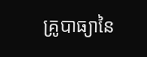គ្រូបាធ្យានៃ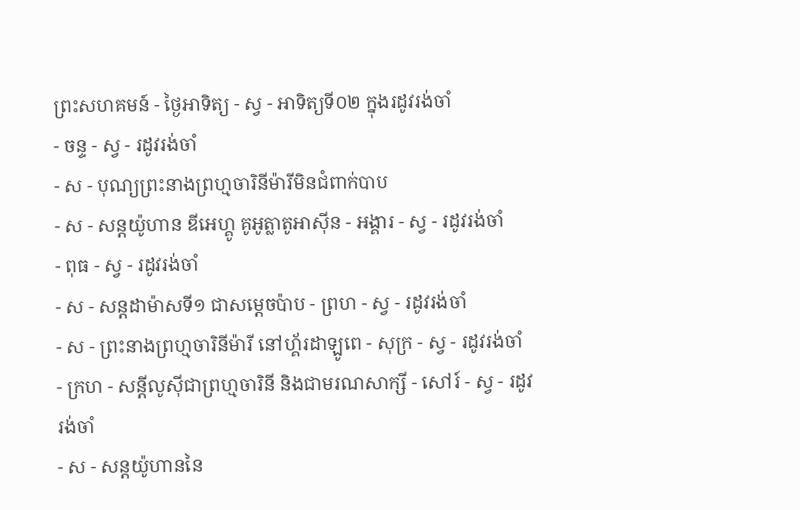ព្រះសហគមន៍ - ថ្ងៃអាទិត្យ - ស្វ - អាទិត្យទី០២ ក្នុងរដូវរង់ចាំ
- ចន្ទ - ស្វ - រដូវរង់ចាំ
- ស - បុណ្យព្រះនាងព្រហ្មចារិនីម៉ារីមិនជំពាក់បាប
- ស - សន្ដយ៉ូហាន ឌីអេហ្គូ គូអូត្លាតូអាស៊ីន - អង្គារ - ស្វ - រដូវរង់ចាំ
- ពុធ - ស្វ - រដូវរង់ចាំ
- ស - សន្ដដាម៉ាសទី១ ជាសម្ដេចប៉ាប - ព្រហ - ស្វ - រដូវរង់ចាំ
- ស - ព្រះនាងព្រហ្មចារិនីម៉ារី នៅហ្គ័រដាឡូពេ - សុក្រ - ស្វ - រដូវរង់ចាំ
- ក្រហ - សន្ដីលូស៊ីជាព្រហ្មចារិនី និងជាមរណសាក្សី - សៅរ៍ - ស្វ - រដូវរង់ចាំ
- ស - សន្ដយ៉ូហាននៃ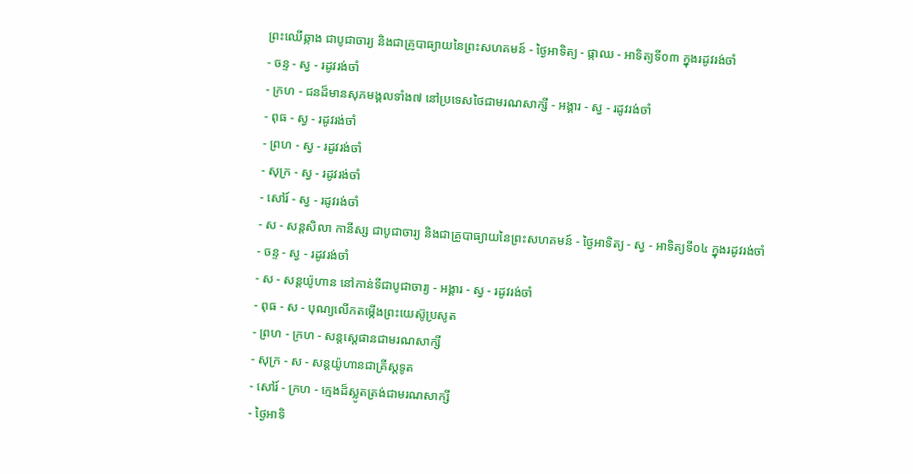ព្រះឈើឆ្កាង ជាបូជាចារ្យ និងជាគ្រូបាធ្យាយនៃព្រះសហគមន៍ - ថ្ងៃអាទិត្យ - ផ្កាឈ - អាទិត្យទី០៣ ក្នុងរដូវរង់ចាំ
- ចន្ទ - ស្វ - រដូវរង់ចាំ
- ក្រហ - ជនដ៏មានសុភមង្គលទាំង៧ នៅប្រទេសថៃជាមរណសាក្សី - អង្គារ - ស្វ - រដូវរង់ចាំ
- ពុធ - ស្វ - រដូវរង់ចាំ
- ព្រហ - ស្វ - រដូវរង់ចាំ
- សុក្រ - ស្វ - រដូវរង់ចាំ
- សៅរ៍ - ស្វ - រដូវរង់ចាំ
- ស - សន្ដសិលា កានីស្ស ជាបូជាចារ្យ និងជាគ្រូបាធ្យាយនៃព្រះសហគមន៍ - ថ្ងៃអាទិត្យ - ស្វ - អាទិត្យទី០៤ ក្នុងរដូវរង់ចាំ
- ចន្ទ - ស្វ - រដូវរង់ចាំ
- ស - សន្ដយ៉ូហាន នៅកាន់ទីជាបូជាចារ្យ - អង្គារ - ស្វ - រដូវរង់ចាំ
- ពុធ - ស - បុណ្យលើកតម្កើងព្រះយេស៊ូប្រសូត
- ព្រហ - ក្រហ - សន្តស្តេផានជាមរណសាក្សី
- សុក្រ - ស - សន្តយ៉ូហានជាគ្រីស្តទូត
- សៅរ៍ - ក្រហ - ក្មេងដ៏ស្លូតត្រង់ជាមរណសាក្សី
- ថ្ងៃអាទិ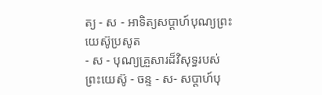ត្យ - ស - អាទិត្យសប្ដាហ៍បុណ្យព្រះយេស៊ូប្រសូត
- ស - បុណ្យគ្រួសារដ៏វិសុទ្ធរបស់ព្រះយេស៊ូ - ចន្ទ - ស- សប្ដាហ៍បុ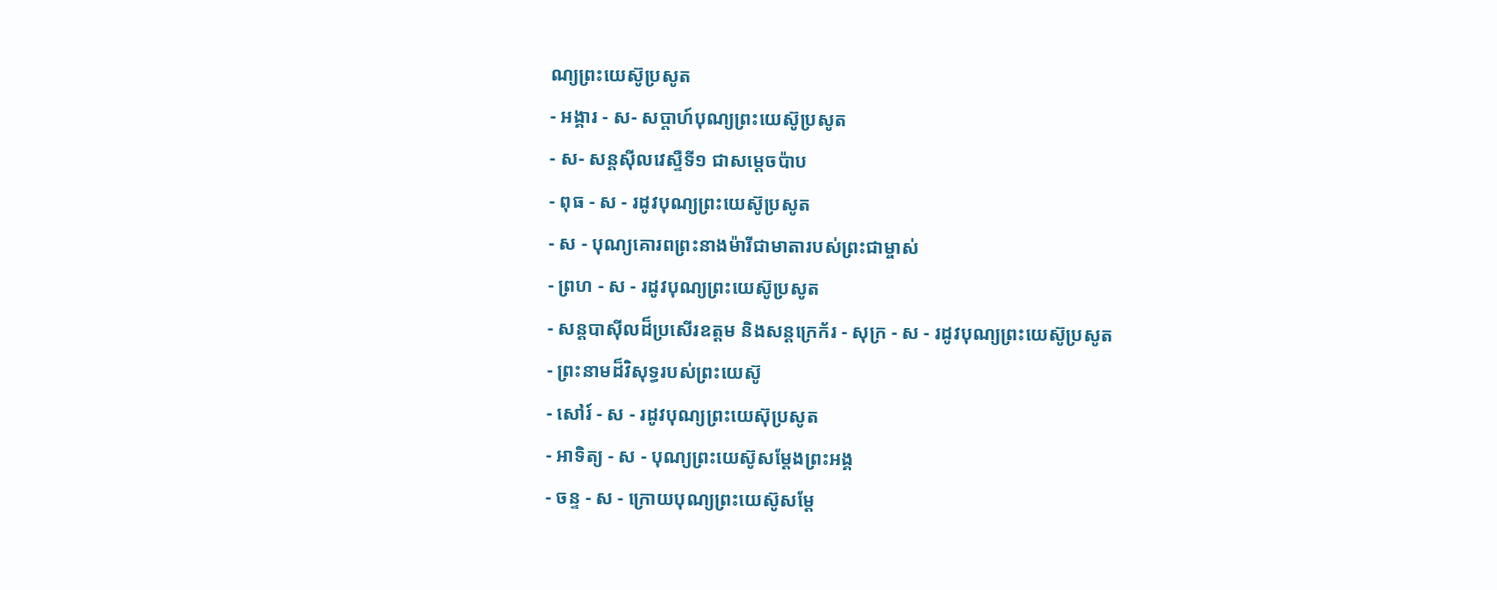ណ្យព្រះយេស៊ូប្រសូត
- អង្គារ - ស- សប្ដាហ៍បុណ្យព្រះយេស៊ូប្រសូត
- ស- សន្ដស៊ីលវេស្ទឺទី១ ជាសម្ដេចប៉ាប
- ពុធ - ស - រដូវបុណ្យព្រះយេស៊ូប្រសូត
- ស - បុណ្យគោរពព្រះនាងម៉ារីជាមាតារបស់ព្រះជាម្ចាស់
- ព្រហ - ស - រដូវបុណ្យព្រះយេស៊ូប្រសូត
- សន្ដបាស៊ីលដ៏ប្រសើរឧត្ដម និងសន្ដក្រេក័រ - សុក្រ - ស - រដូវបុណ្យព្រះយេស៊ូប្រសូត
- ព្រះនាមដ៏វិសុទ្ធរបស់ព្រះយេស៊ូ
- សៅរ៍ - ស - រដូវបុណ្យព្រះយេស៊ុប្រសូត
- អាទិត្យ - ស - បុណ្យព្រះយេស៊ូសម្ដែងព្រះអង្គ
- ចន្ទ - ស - ក្រោយបុណ្យព្រះយេស៊ូសម្ដែ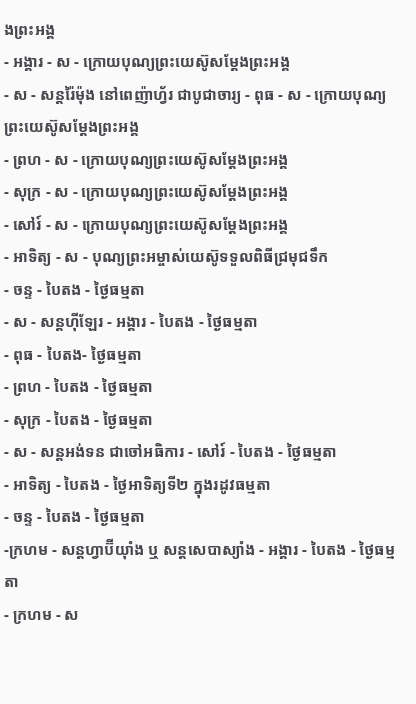ងព្រះអង្គ
- អង្គារ - ស - ក្រោយបុណ្យព្រះយេស៊ូសម្ដែងព្រះអង្គ
- ស - សន្ដរ៉ៃម៉ុង នៅពេញ៉ាហ្វ័រ ជាបូជាចារ្យ - ពុធ - ស - ក្រោយបុណ្យព្រះយេស៊ូសម្ដែងព្រះអង្គ
- ព្រហ - ស - ក្រោយបុណ្យព្រះយេស៊ូសម្ដែងព្រះអង្គ
- សុក្រ - ស - ក្រោយបុណ្យព្រះយេស៊ូសម្ដែងព្រះអង្គ
- សៅរ៍ - ស - ក្រោយបុណ្យព្រះយេស៊ូសម្ដែងព្រះអង្គ
- អាទិត្យ - ស - បុណ្យព្រះអម្ចាស់យេស៊ូទទួលពិធីជ្រមុជទឹក
- ចន្ទ - បៃតង - ថ្ងៃធម្មតា
- ស - សន្ដហ៊ីឡែរ - អង្គារ - បៃតង - ថ្ងៃធម្មតា
- ពុធ - បៃតង- ថ្ងៃធម្មតា
- ព្រហ - បៃតង - ថ្ងៃធម្មតា
- សុក្រ - បៃតង - ថ្ងៃធម្មតា
- ស - សន្ដអង់ទន ជាចៅអធិការ - សៅរ៍ - បៃតង - ថ្ងៃធម្មតា
- អាទិត្យ - បៃតង - ថ្ងៃអាទិត្យទី២ ក្នុងរដូវធម្មតា
- ចន្ទ - បៃតង - ថ្ងៃធម្មតា
-ក្រហម - សន្ដហ្វាប៊ីយ៉ាំង ឬ សន្ដសេបាស្យាំង - អង្គារ - បៃតង - ថ្ងៃធម្មតា
- ក្រហម - ស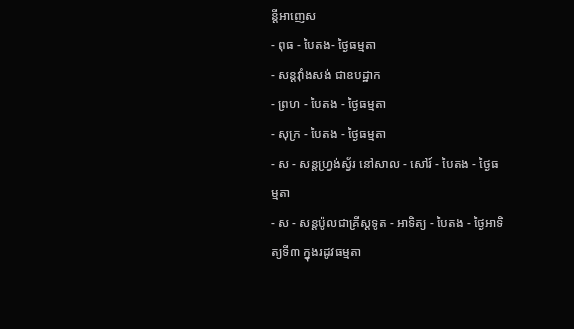ន្ដីអាញេស
- ពុធ - បៃតង- ថ្ងៃធម្មតា
- សន្ដវ៉ាំងសង់ ជាឧបដ្ឋាក
- ព្រហ - បៃតង - ថ្ងៃធម្មតា
- សុក្រ - បៃតង - ថ្ងៃធម្មតា
- ស - សន្ដហ្វ្រង់ស្វ័រ នៅសាល - សៅរ៍ - បៃតង - ថ្ងៃធម្មតា
- ស - សន្ដប៉ូលជាគ្រីស្ដទូត - អាទិត្យ - បៃតង - ថ្ងៃអាទិត្យទី៣ ក្នុងរដូវធម្មតា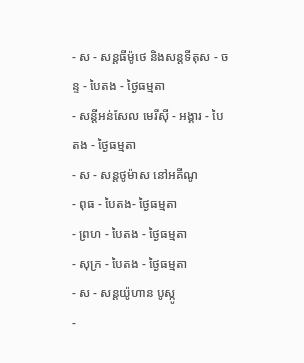- ស - សន្ដធីម៉ូថេ និងសន្ដទីតុស - ចន្ទ - បៃតង - ថ្ងៃធម្មតា
- សន្ដីអន់សែល មេរីស៊ី - អង្គារ - បៃតង - ថ្ងៃធម្មតា
- ស - សន្ដថូម៉ាស នៅអគីណូ
- ពុធ - បៃតង- ថ្ងៃធម្មតា
- ព្រហ - បៃតង - ថ្ងៃធម្មតា
- សុក្រ - បៃតង - ថ្ងៃធម្មតា
- ស - សន្ដយ៉ូហាន បូស្កូ
-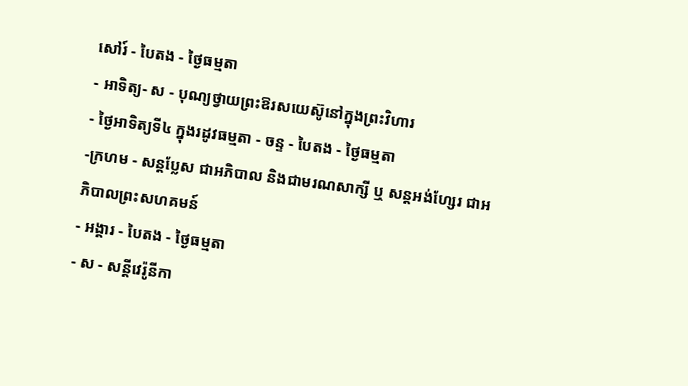សៅរ៍ - បៃតង - ថ្ងៃធម្មតា
- អាទិត្យ- ស - បុណ្យថ្វាយព្រះឱរសយេស៊ូនៅក្នុងព្រះវិហារ
- ថ្ងៃអាទិត្យទី៤ ក្នុងរដូវធម្មតា - ចន្ទ - បៃតង - ថ្ងៃធម្មតា
-ក្រហម - សន្ដប្លែស ជាអភិបាល និងជាមរណសាក្សី ឬ សន្ដអង់ហ្សែរ ជាអភិបាលព្រះសហគមន៍
- អង្គារ - បៃតង - ថ្ងៃធម្មតា
- ស - សន្ដីវេរ៉ូនីកា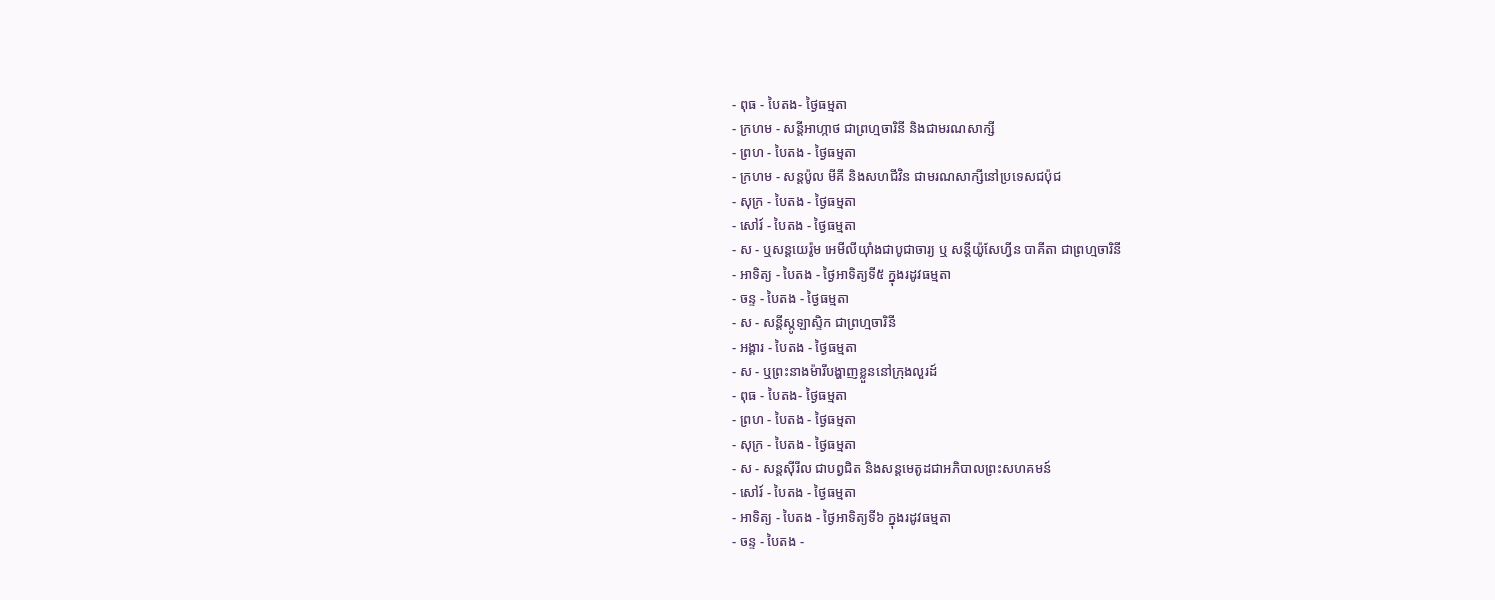- ពុធ - បៃតង- ថ្ងៃធម្មតា
- ក្រហម - សន្ដីអាហ្កាថ ជាព្រហ្មចារិនី និងជាមរណសាក្សី
- ព្រហ - បៃតង - ថ្ងៃធម្មតា
- ក្រហម - សន្ដប៉ូល មីគី និងសហជីវិន ជាមរណសាក្សីនៅប្រទេសជប៉ុជ
- សុក្រ - បៃតង - ថ្ងៃធម្មតា
- សៅរ៍ - បៃតង - ថ្ងៃធម្មតា
- ស - ឬសន្ដយេរ៉ូម អេមីលីយ៉ាំងជាបូជាចារ្យ ឬ សន្ដីយ៉ូសែហ្វីន បាគីតា ជាព្រហ្មចារិនី
- អាទិត្យ - បៃតង - ថ្ងៃអាទិត្យទី៥ ក្នុងរដូវធម្មតា
- ចន្ទ - បៃតង - ថ្ងៃធម្មតា
- ស - សន្ដីស្កូឡាស្ទិក ជាព្រហ្មចារិនី
- អង្គារ - បៃតង - ថ្ងៃធម្មតា
- ស - ឬព្រះនាងម៉ារីបង្ហាញខ្លួននៅក្រុងលួរដ៍
- ពុធ - បៃតង- ថ្ងៃធម្មតា
- ព្រហ - បៃតង - ថ្ងៃធម្មតា
- សុក្រ - បៃតង - ថ្ងៃធម្មតា
- ស - សន្ដស៊ីរីល ជាបព្វជិត និងសន្ដមេតូដជាអភិបាលព្រះសហគមន៍
- សៅរ៍ - បៃតង - ថ្ងៃធម្មតា
- អាទិត្យ - បៃតង - ថ្ងៃអាទិត្យទី៦ ក្នុងរដូវធម្មតា
- ចន្ទ - បៃតង -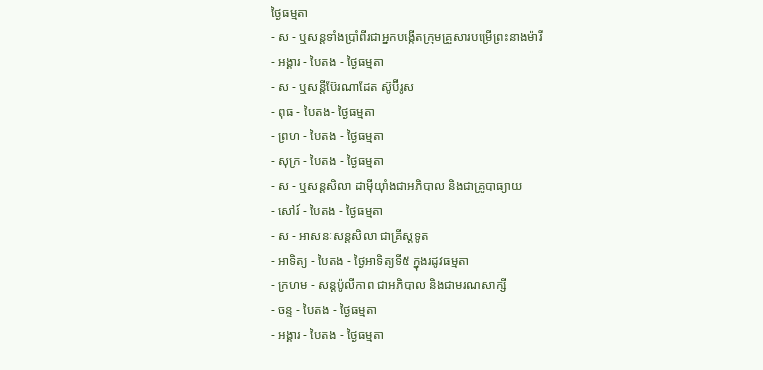ថ្ងៃធម្មតា
- ស - ឬសន្ដទាំងប្រាំពីរជាអ្នកបង្កើតក្រុមគ្រួសារបម្រើព្រះនាងម៉ារី
- អង្គារ - បៃតង - ថ្ងៃធម្មតា
- ស - ឬសន្ដីប៊ែរណាដែត ស៊ូប៊ីរូស
- ពុធ - បៃតង- ថ្ងៃធម្មតា
- ព្រហ - បៃតង - ថ្ងៃធម្មតា
- សុក្រ - បៃតង - ថ្ងៃធម្មតា
- ស - ឬសន្ដសិលា ដាម៉ីយ៉ាំងជាអភិបាល និងជាគ្រូបាធ្យាយ
- សៅរ៍ - បៃតង - ថ្ងៃធម្មតា
- ស - អាសនៈសន្ដសិលា ជាគ្រីស្ដទូត
- អាទិត្យ - បៃតង - ថ្ងៃអាទិត្យទី៥ ក្នុងរដូវធម្មតា
- ក្រហម - សន្ដប៉ូលីកាព ជាអភិបាល និងជាមរណសាក្សី
- ចន្ទ - បៃតង - ថ្ងៃធម្មតា
- អង្គារ - បៃតង - ថ្ងៃធម្មតា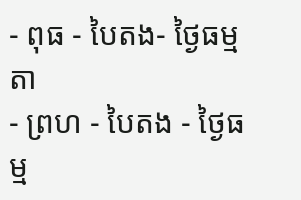- ពុធ - បៃតង- ថ្ងៃធម្មតា
- ព្រហ - បៃតង - ថ្ងៃធម្ម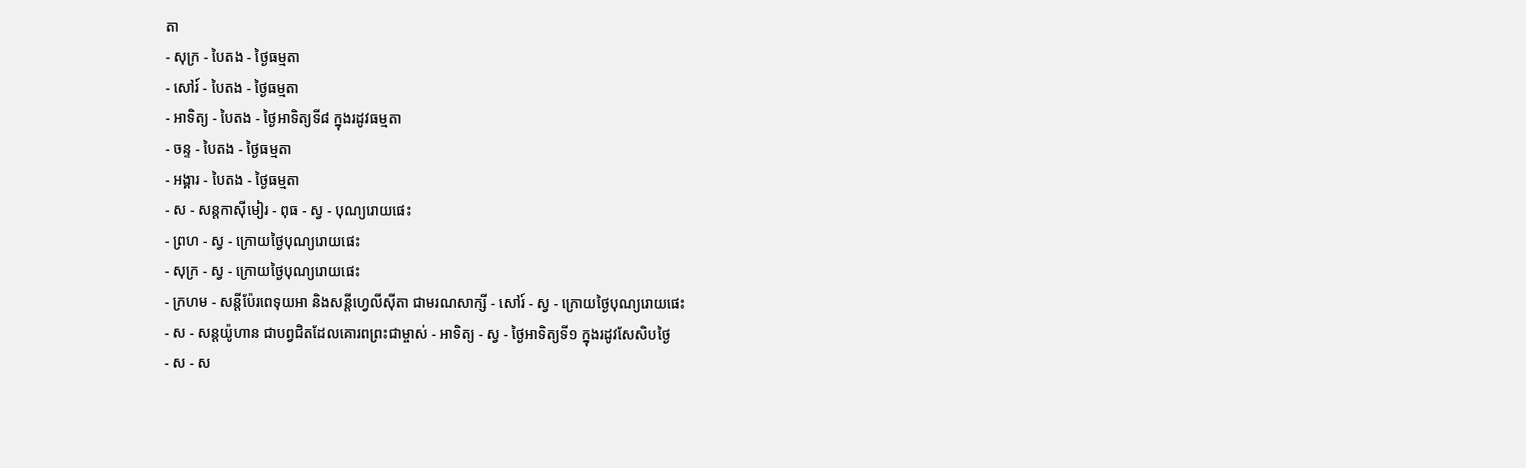តា
- សុក្រ - បៃតង - ថ្ងៃធម្មតា
- សៅរ៍ - បៃតង - ថ្ងៃធម្មតា
- អាទិត្យ - បៃតង - ថ្ងៃអាទិត្យទី៨ ក្នុងរដូវធម្មតា
- ចន្ទ - បៃតង - ថ្ងៃធម្មតា
- អង្គារ - បៃតង - ថ្ងៃធម្មតា
- ស - សន្ដកាស៊ីមៀរ - ពុធ - ស្វ - បុណ្យរោយផេះ
- ព្រហ - ស្វ - ក្រោយថ្ងៃបុណ្យរោយផេះ
- សុក្រ - ស្វ - ក្រោយថ្ងៃបុណ្យរោយផេះ
- ក្រហម - សន្ដីប៉ែរពេទុយអា និងសន្ដីហ្វេលីស៊ីតា ជាមរណសាក្សី - សៅរ៍ - ស្វ - ក្រោយថ្ងៃបុណ្យរោយផេះ
- ស - សន្ដយ៉ូហាន ជាបព្វជិតដែលគោរពព្រះជាម្ចាស់ - អាទិត្យ - ស្វ - ថ្ងៃអាទិត្យទី១ ក្នុងរដូវសែសិបថ្ងៃ
- ស - ស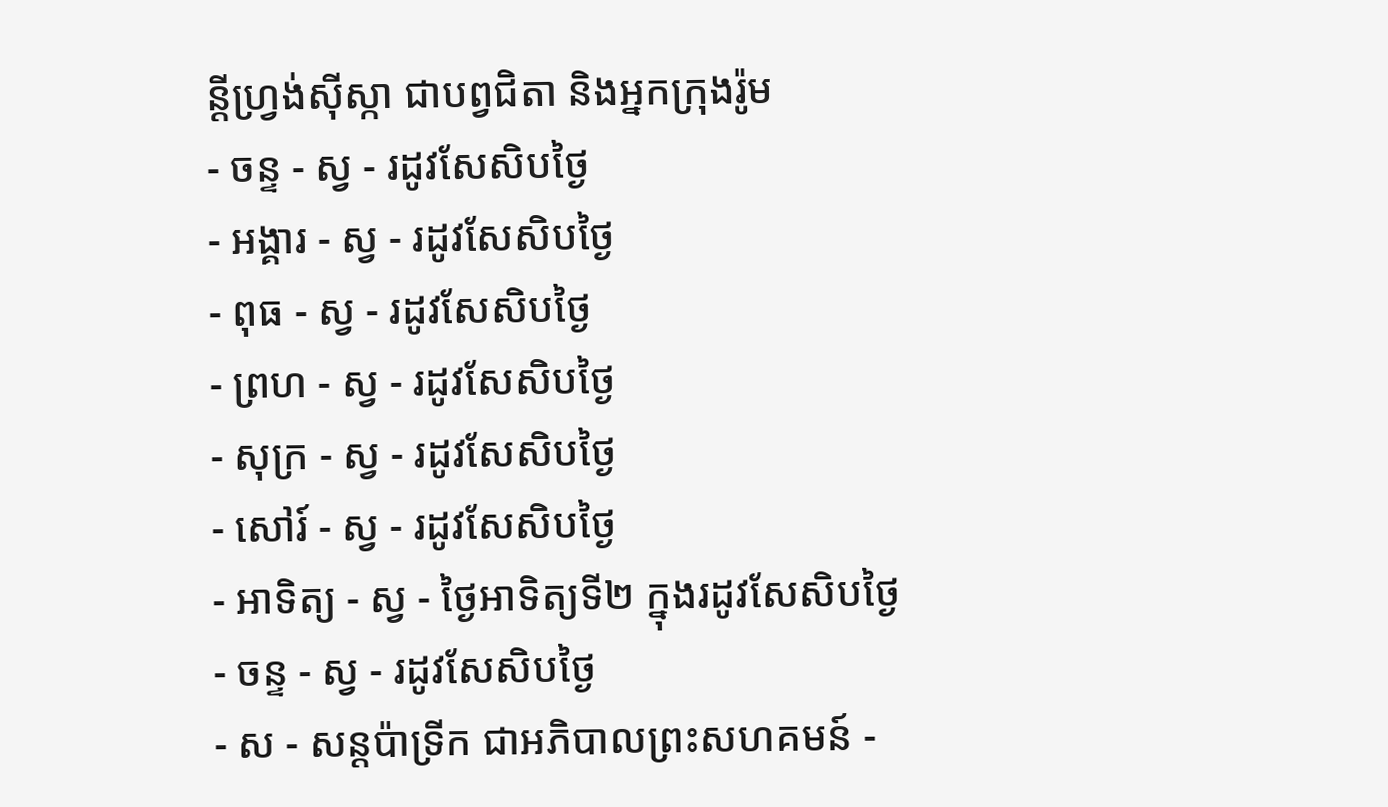ន្ដីហ្វ្រង់ស៊ីស្កា ជាបព្វជិតា និងអ្នកក្រុងរ៉ូម
- ចន្ទ - ស្វ - រដូវសែសិបថ្ងៃ
- អង្គារ - ស្វ - រដូវសែសិបថ្ងៃ
- ពុធ - ស្វ - រដូវសែសិបថ្ងៃ
- ព្រហ - ស្វ - រដូវសែសិបថ្ងៃ
- សុក្រ - ស្វ - រដូវសែសិបថ្ងៃ
- សៅរ៍ - ស្វ - រដូវសែសិបថ្ងៃ
- អាទិត្យ - ស្វ - ថ្ងៃអាទិត្យទី២ ក្នុងរដូវសែសិបថ្ងៃ
- ចន្ទ - ស្វ - រដូវសែសិបថ្ងៃ
- ស - សន្ដប៉ាទ្រីក ជាអភិបាលព្រះសហគមន៍ -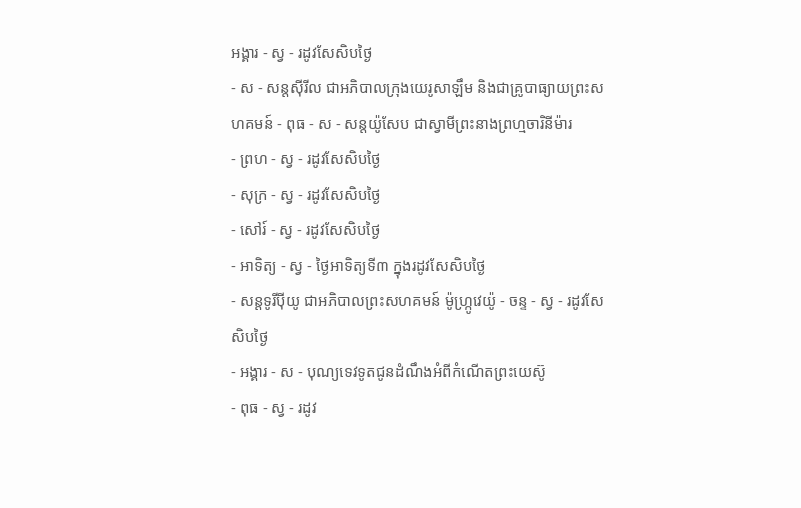អង្គារ - ស្វ - រដូវសែសិបថ្ងៃ
- ស - សន្ដស៊ីរីល ជាអភិបាលក្រុងយេរូសាឡឹម និងជាគ្រូបាធ្យាយព្រះសហគមន៍ - ពុធ - ស - សន្ដយ៉ូសែប ជាស្វាមីព្រះនាងព្រហ្មចារិនីម៉ារ
- ព្រហ - ស្វ - រដូវសែសិបថ្ងៃ
- សុក្រ - ស្វ - រដូវសែសិបថ្ងៃ
- សៅរ៍ - ស្វ - រដូវសែសិបថ្ងៃ
- អាទិត្យ - ស្វ - ថ្ងៃអាទិត្យទី៣ ក្នុងរដូវសែសិបថ្ងៃ
- សន្ដទូរីប៉ីយូ ជាអភិបាលព្រះសហគមន៍ ម៉ូហ្ក្រូវេយ៉ូ - ចន្ទ - ស្វ - រដូវសែសិបថ្ងៃ
- អង្គារ - ស - បុណ្យទេវទូតជូនដំណឹងអំពីកំណើតព្រះយេស៊ូ
- ពុធ - ស្វ - រដូវ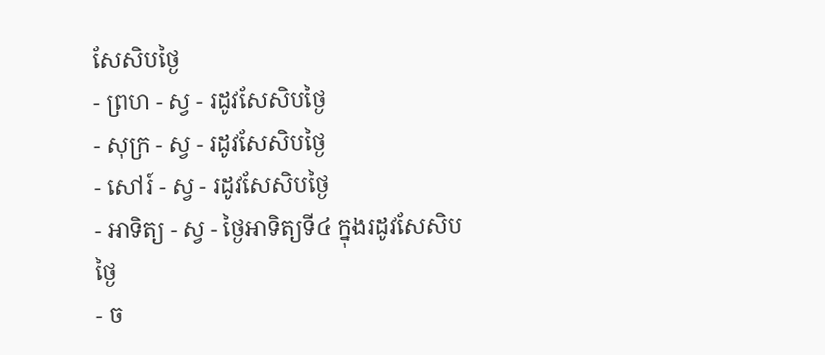សែសិបថ្ងៃ
- ព្រហ - ស្វ - រដូវសែសិបថ្ងៃ
- សុក្រ - ស្វ - រដូវសែសិបថ្ងៃ
- សៅរ៍ - ស្វ - រដូវសែសិបថ្ងៃ
- អាទិត្យ - ស្វ - ថ្ងៃអាទិត្យទី៤ ក្នុងរដូវសែសិបថ្ងៃ
- ច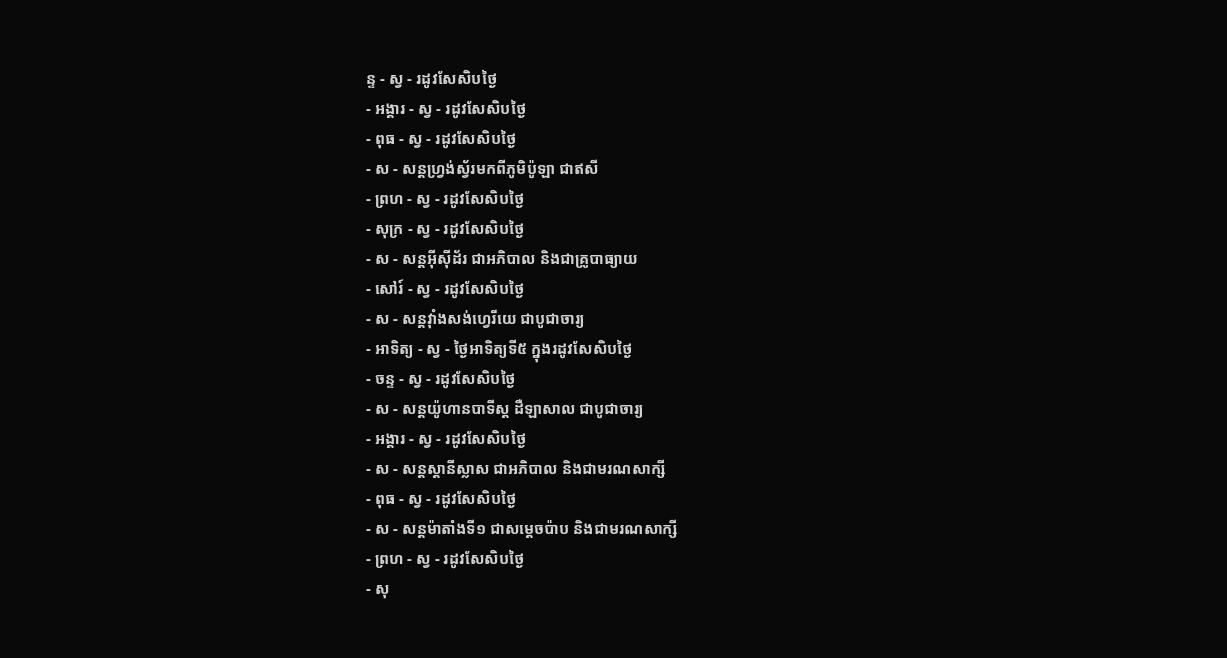ន្ទ - ស្វ - រដូវសែសិបថ្ងៃ
- អង្គារ - ស្វ - រដូវសែសិបថ្ងៃ
- ពុធ - ស្វ - រដូវសែសិបថ្ងៃ
- ស - សន្ដហ្វ្រង់ស្វ័រមកពីភូមិប៉ូឡា ជាឥសី
- ព្រហ - ស្វ - រដូវសែសិបថ្ងៃ
- សុក្រ - ស្វ - រដូវសែសិបថ្ងៃ
- ស - សន្ដអ៊ីស៊ីដ័រ ជាអភិបាល និងជាគ្រូបាធ្យាយ
- សៅរ៍ - ស្វ - រដូវសែសិបថ្ងៃ
- ស - សន្ដវ៉ាំងសង់ហ្វេរីយេ ជាបូជាចារ្យ
- អាទិត្យ - ស្វ - ថ្ងៃអាទិត្យទី៥ ក្នុងរដូវសែសិបថ្ងៃ
- ចន្ទ - ស្វ - រដូវសែសិបថ្ងៃ
- ស - សន្ដយ៉ូហានបាទីស្ដ ដឺឡាសាល ជាបូជាចារ្យ
- អង្គារ - ស្វ - រដូវសែសិបថ្ងៃ
- ស - សន្ដស្ដានីស្លាស ជាអភិបាល និងជាមរណសាក្សី
- ពុធ - ស្វ - រដូវសែសិបថ្ងៃ
- ស - សន្ដម៉ាតាំងទី១ ជាសម្ដេចប៉ាប និងជាមរណសាក្សី
- ព្រហ - ស្វ - រដូវសែសិបថ្ងៃ
- សុ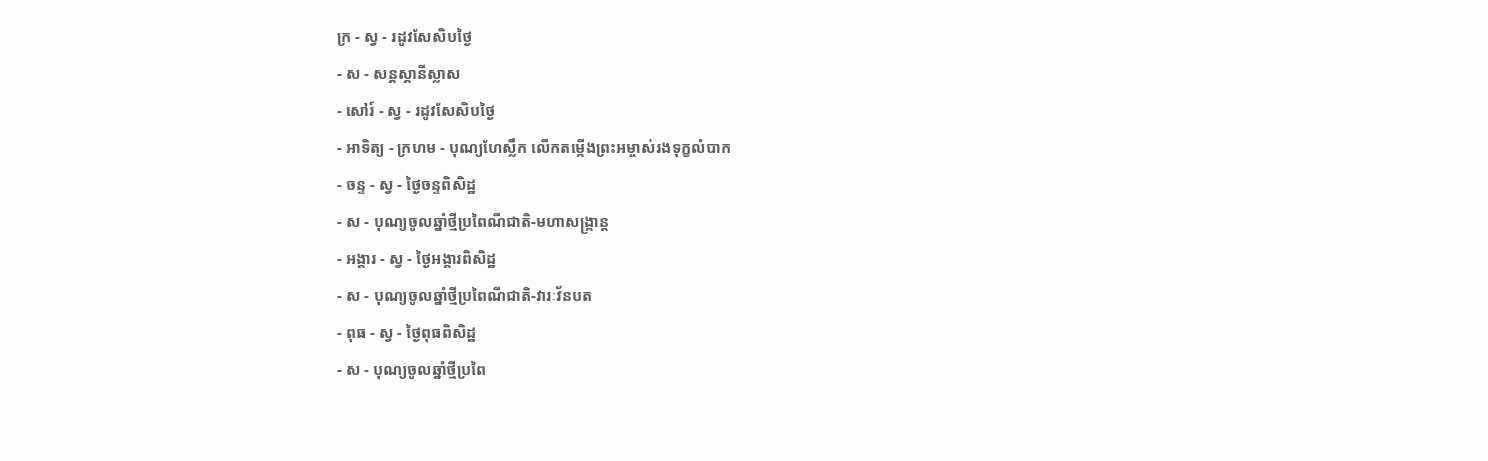ក្រ - ស្វ - រដូវសែសិបថ្ងៃ
- ស - សន្ដស្ដានីស្លាស
- សៅរ៍ - ស្វ - រដូវសែសិបថ្ងៃ
- អាទិត្យ - ក្រហម - បុណ្យហែស្លឹក លើកតម្កើងព្រះអម្ចាស់រងទុក្ខលំបាក
- ចន្ទ - ស្វ - ថ្ងៃចន្ទពិសិដ្ឋ
- ស - បុណ្យចូលឆ្នាំថ្មីប្រពៃណីជាតិ-មហាសង្រ្កាន្ដ
- អង្គារ - ស្វ - ថ្ងៃអង្គារពិសិដ្ឋ
- ស - បុណ្យចូលឆ្នាំថ្មីប្រពៃណីជាតិ-វារៈវ័នបត
- ពុធ - ស្វ - ថ្ងៃពុធពិសិដ្ឋ
- ស - បុណ្យចូលឆ្នាំថ្មីប្រពៃ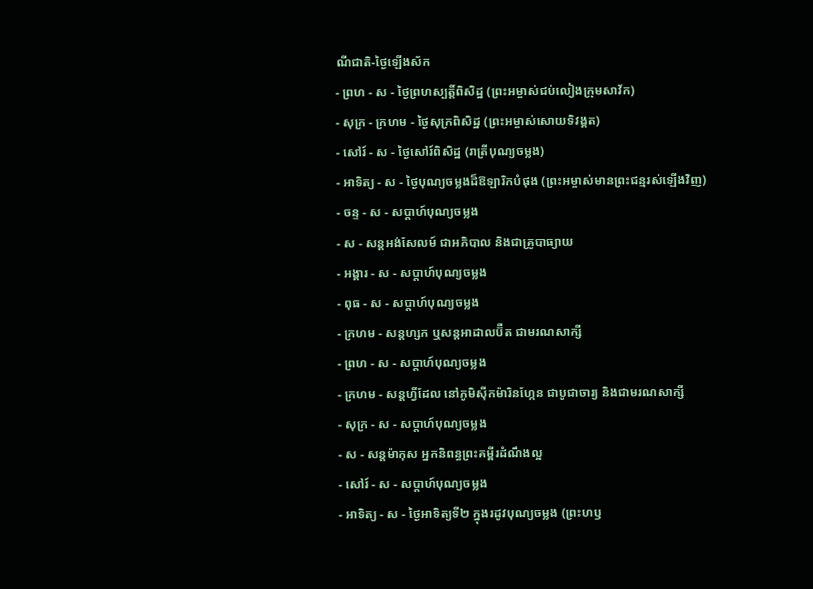ណីជាតិ-ថ្ងៃឡើងស័ក
- ព្រហ - ស - ថ្ងៃព្រហស្បត្ដិ៍ពិសិដ្ឋ (ព្រះអម្ចាស់ជប់លៀងក្រុមសាវ័ក)
- សុក្រ - ក្រហម - ថ្ងៃសុក្រពិសិដ្ឋ (ព្រះអម្ចាស់សោយទិវង្គត)
- សៅរ៍ - ស - ថ្ងៃសៅរ៍ពិសិដ្ឋ (រាត្រីបុណ្យចម្លង)
- អាទិត្យ - ស - ថ្ងៃបុណ្យចម្លងដ៏ឱឡារិកបំផុង (ព្រះអម្ចាស់មានព្រះជន្មរស់ឡើងវិញ)
- ចន្ទ - ស - សប្ដាហ៍បុណ្យចម្លង
- ស - សន្ដអង់សែលម៍ ជាអភិបាល និងជាគ្រូបាធ្យាយ
- អង្គារ - ស - សប្ដាហ៍បុណ្យចម្លង
- ពុធ - ស - សប្ដាហ៍បុណ្យចម្លង
- ក្រហម - សន្ដហ្សក ឬសន្ដអាដាលប៊ឺត ជាមរណសាក្សី
- ព្រហ - ស - សប្ដាហ៍បុណ្យចម្លង
- ក្រហម - សន្ដហ្វីដែល នៅភូមិស៊ីកម៉ារិនហ្កែន ជាបូជាចារ្យ និងជាមរណសាក្សី
- សុក្រ - ស - សប្ដាហ៍បុណ្យចម្លង
- ស - សន្ដម៉ាកុស អ្នកនិពន្ធព្រះគម្ពីរដំណឹងល្អ
- សៅរ៍ - ស - សប្ដាហ៍បុណ្យចម្លង
- អាទិត្យ - ស - ថ្ងៃអាទិត្យទី២ ក្នុងរដូវបុណ្យចម្លង (ព្រះហឫ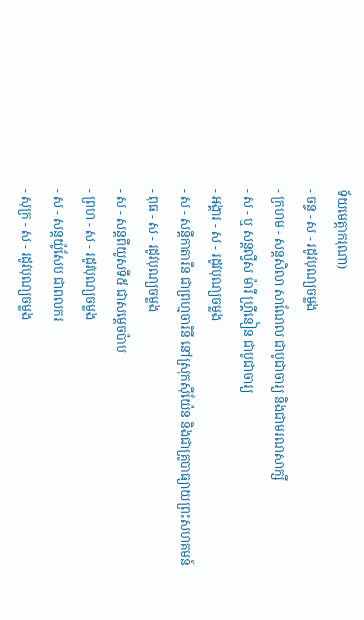ទ័យមេត្ដាករុណា)
- ចន្ទ - ស - រដូវបុណ្យចម្លង
- ក្រហម - សន្ដសិលា សាណែល ជាបូជាចារ្យ និងជាមរណសាក្សី
- ស - ឬ សន្ដល្វីស ម៉ារី ហ្គ្រីនៀន ជាបូជាចារ្យ
- អង្គារ - ស - រដូវបុណ្យចម្លង
- ស - សន្ដីកាតារីន ជាព្រហ្មចារិនី នៅស្រុកស៊ីយ៉ែន និងជាគ្រូបាធ្យាយព្រះសហគមន៍
- ពុធ - ស - រដូវបុណ្យចម្លង
- ស - សន្ដពីយូសទី៥ ជាសម្ដេចប៉ាប
- ព្រហ - ស - រដូវបុណ្យចម្លង
- ស - សន្ដយ៉ូសែប ជាពលករ
- សុក្រ - ស - រដូវបុណ្យចម្លង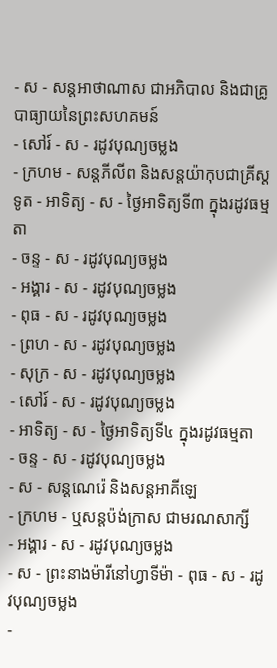- ស - សន្ដអាថាណាស ជាអភិបាល និងជាគ្រូបាធ្យាយនៃព្រះសហគមន៍
- សៅរ៍ - ស - រដូវបុណ្យចម្លង
- ក្រហម - សន្ដភីលីព និងសន្ដយ៉ាកុបជាគ្រីស្ដទូត - អាទិត្យ - ស - ថ្ងៃអាទិត្យទី៣ ក្នុងរដូវធម្មតា
- ចន្ទ - ស - រដូវបុណ្យចម្លង
- អង្គារ - ស - រដូវបុណ្យចម្លង
- ពុធ - ស - រដូវបុណ្យចម្លង
- ព្រហ - ស - រដូវបុណ្យចម្លង
- សុក្រ - ស - រដូវបុណ្យចម្លង
- សៅរ៍ - ស - រដូវបុណ្យចម្លង
- អាទិត្យ - ស - ថ្ងៃអាទិត្យទី៤ ក្នុងរដូវធម្មតា
- ចន្ទ - ស - រដូវបុណ្យចម្លង
- ស - សន្ដណេរ៉េ និងសន្ដអាគីឡេ
- ក្រហម - ឬសន្ដប៉ង់ក្រាស ជាមរណសាក្សី
- អង្គារ - ស - រដូវបុណ្យចម្លង
- ស - ព្រះនាងម៉ារីនៅហ្វាទីម៉ា - ពុធ - ស - រដូវបុណ្យចម្លង
-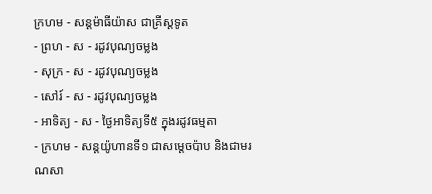ក្រហម - សន្ដម៉ាធីយ៉ាស ជាគ្រីស្ដទូត
- ព្រហ - ស - រដូវបុណ្យចម្លង
- សុក្រ - ស - រដូវបុណ្យចម្លង
- សៅរ៍ - ស - រដូវបុណ្យចម្លង
- អាទិត្យ - ស - ថ្ងៃអាទិត្យទី៥ ក្នុងរដូវធម្មតា
- ក្រហម - សន្ដយ៉ូហានទី១ ជាសម្ដេចប៉ាប និងជាមរណសា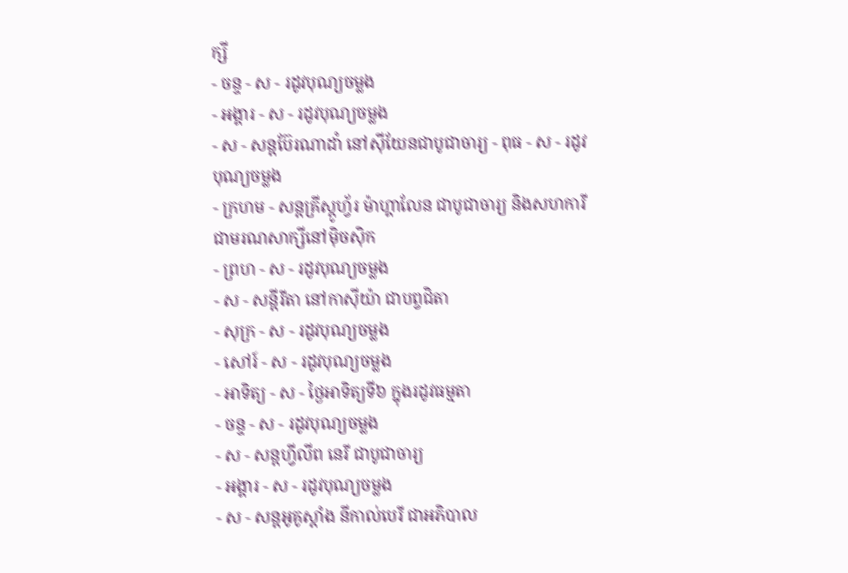ក្សី
- ចន្ទ - ស - រដូវបុណ្យចម្លង
- អង្គារ - ស - រដូវបុណ្យចម្លង
- ស - សន្ដប៊ែរណាដាំ នៅស៊ីយែនជាបូជាចារ្យ - ពុធ - ស - រដូវបុណ្យចម្លង
- ក្រហម - សន្ដគ្រីស្ដូហ្វ័រ ម៉ាហ្គាលែន ជាបូជាចារ្យ និងសហការី ជាមរណសាក្សីនៅម៉ិចស៊ិក
- ព្រហ - ស - រដូវបុណ្យចម្លង
- ស - សន្ដីរីតា នៅកាស៊ីយ៉ា ជាបព្វជិតា
- សុក្រ - ស - រដូវបុណ្យចម្លង
- សៅរ៍ - ស - រដូវបុណ្យចម្លង
- អាទិត្យ - ស - ថ្ងៃអាទិត្យទី៦ ក្នុងរដូវធម្មតា
- ចន្ទ - ស - រដូវបុណ្យចម្លង
- ស - សន្ដហ្វីលីព នេរី ជាបូជាចារ្យ
- អង្គារ - ស - រដូវបុណ្យចម្លង
- ស - សន្ដអូគូស្ដាំង នីកាល់បេរី ជាអភិបាល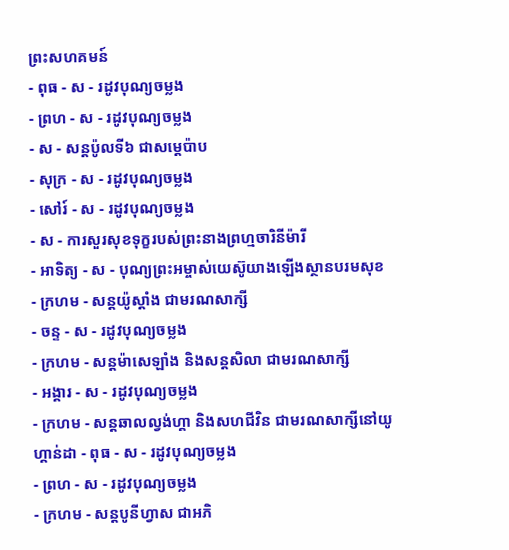ព្រះសហគមន៍
- ពុធ - ស - រដូវបុណ្យចម្លង
- ព្រហ - ស - រដូវបុណ្យចម្លង
- ស - សន្ដប៉ូលទី៦ ជាសម្ដេប៉ាប
- សុក្រ - ស - រដូវបុណ្យចម្លង
- សៅរ៍ - ស - រដូវបុណ្យចម្លង
- ស - ការសួរសុខទុក្ខរបស់ព្រះនាងព្រហ្មចារិនីម៉ារី
- អាទិត្យ - ស - បុណ្យព្រះអម្ចាស់យេស៊ូយាងឡើងស្ថានបរមសុខ
- ក្រហម - សន្ដយ៉ូស្ដាំង ជាមរណសាក្សី
- ចន្ទ - ស - រដូវបុណ្យចម្លង
- ក្រហម - សន្ដម៉ាសេឡាំង និងសន្ដសិលា ជាមរណសាក្សី
- អង្គារ - ស - រដូវបុណ្យចម្លង
- ក្រហម - សន្ដឆាលល្វង់ហ្គា និងសហជីវិន ជាមរណសាក្សីនៅយូហ្គាន់ដា - ពុធ - ស - រដូវបុណ្យចម្លង
- ព្រហ - ស - រដូវបុណ្យចម្លង
- ក្រហម - សន្ដបូនីហ្វាស ជាអភិ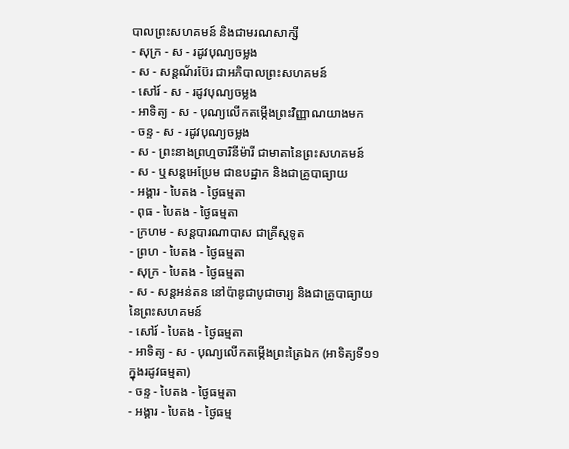បាលព្រះសហគមន៍ និងជាមរណសាក្សី
- សុក្រ - ស - រដូវបុណ្យចម្លង
- ស - សន្ដណ័រប៊ែរ ជាអភិបាលព្រះសហគមន៍
- សៅរ៍ - ស - រដូវបុណ្យចម្លង
- អាទិត្យ - ស - បុណ្យលើកតម្កើងព្រះវិញ្ញាណយាងមក
- ចន្ទ - ស - រដូវបុណ្យចម្លង
- ស - ព្រះនាងព្រហ្មចារិនីម៉ារី ជាមាតានៃព្រះសហគមន៍
- ស - ឬសន្ដអេប្រែម ជាឧបដ្ឋាក និងជាគ្រូបាធ្យាយ
- អង្គារ - បៃតង - ថ្ងៃធម្មតា
- ពុធ - បៃតង - ថ្ងៃធម្មតា
- ក្រហម - សន្ដបារណាបាស ជាគ្រីស្ដទូត
- ព្រហ - បៃតង - ថ្ងៃធម្មតា
- សុក្រ - បៃតង - ថ្ងៃធម្មតា
- ស - សន្ដអន់តន នៅប៉ាឌូជាបូជាចារ្យ និងជាគ្រូបាធ្យាយនៃព្រះសហគមន៍
- សៅរ៍ - បៃតង - ថ្ងៃធម្មតា
- អាទិត្យ - ស - បុណ្យលើកតម្កើងព្រះត្រៃឯក (អាទិត្យទី១១ ក្នុងរដូវធម្មតា)
- ចន្ទ - បៃតង - ថ្ងៃធម្មតា
- អង្គារ - បៃតង - ថ្ងៃធម្ម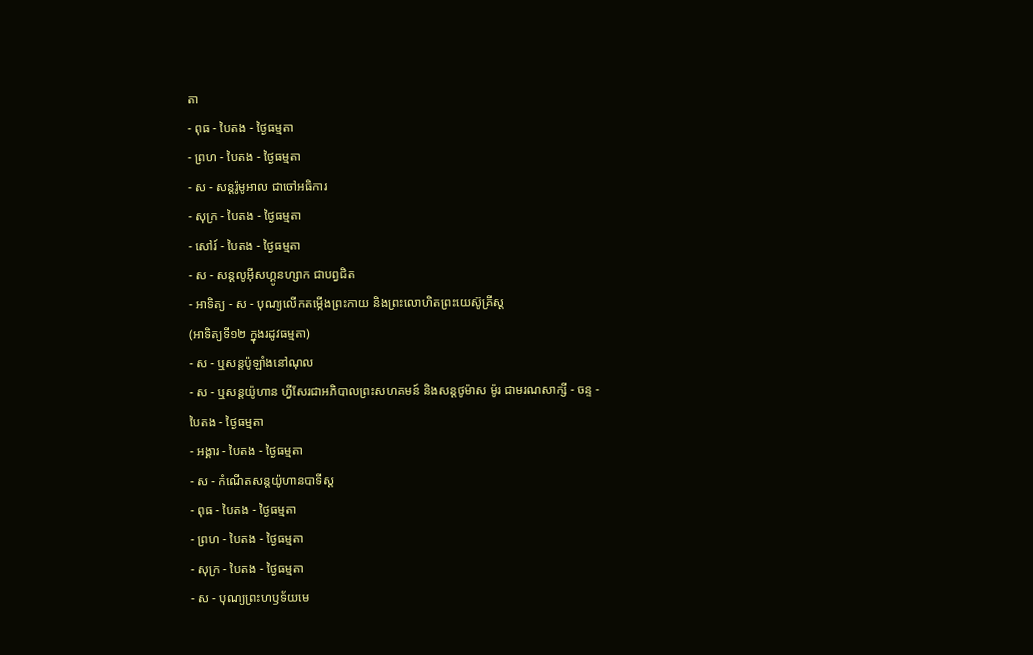តា
- ពុធ - បៃតង - ថ្ងៃធម្មតា
- ព្រហ - បៃតង - ថ្ងៃធម្មតា
- ស - សន្ដរ៉ូមូអាល ជាចៅអធិការ
- សុក្រ - បៃតង - ថ្ងៃធម្មតា
- សៅរ៍ - បៃតង - ថ្ងៃធម្មតា
- ស - សន្ដលូអ៊ីសហ្គូនហ្សាក ជាបព្វជិត
- អាទិត្យ - ស - បុណ្យលើកតម្កើងព្រះកាយ និងព្រះលោហិតព្រះយេស៊ូគ្រីស្ដ
(អាទិត្យទី១២ ក្នុងរដូវធម្មតា)
- ស - ឬសន្ដប៉ូឡាំងនៅណុល
- ស - ឬសន្ដយ៉ូហាន ហ្វីសែរជាអភិបាលព្រះសហគមន៍ និងសន្ដថូម៉ាស ម៉ូរ ជាមរណសាក្សី - ចន្ទ - បៃតង - ថ្ងៃធម្មតា
- អង្គារ - បៃតង - ថ្ងៃធម្មតា
- ស - កំណើតសន្ដយ៉ូហានបាទីស្ដ
- ពុធ - បៃតង - ថ្ងៃធម្មតា
- ព្រហ - បៃតង - ថ្ងៃធម្មតា
- សុក្រ - បៃតង - ថ្ងៃធម្មតា
- ស - បុណ្យព្រះហឫទ័យមេ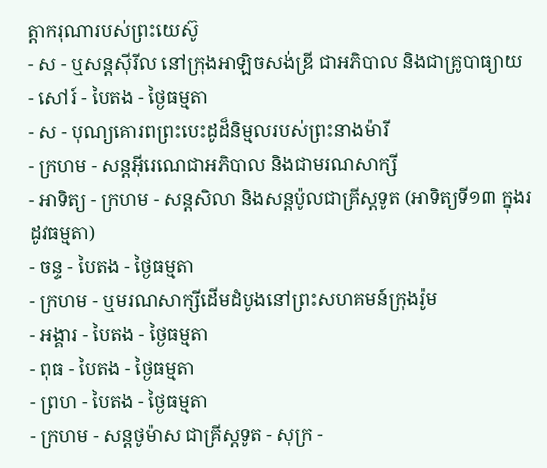ត្ដាករុណារបស់ព្រះយេស៊ូ
- ស - ឬសន្ដស៊ីរីល នៅក្រុងអាឡិចសង់ឌ្រី ជាអភិបាល និងជាគ្រូបាធ្យាយ
- សៅរ៍ - បៃតង - ថ្ងៃធម្មតា
- ស - បុណ្យគោរពព្រះបេះដូដ៏និម្មលរបស់ព្រះនាងម៉ារី
- ក្រហម - សន្ដអ៊ីរេណេជាអភិបាល និងជាមរណសាក្សី
- អាទិត្យ - ក្រហម - សន្ដសិលា និងសន្ដប៉ូលជាគ្រីស្ដទូត (អាទិត្យទី១៣ ក្នុងរដូវធម្មតា)
- ចន្ទ - បៃតង - ថ្ងៃធម្មតា
- ក្រហម - ឬមរណសាក្សីដើមដំបូងនៅព្រះសហគមន៍ក្រុងរ៉ូម
- អង្គារ - បៃតង - ថ្ងៃធម្មតា
- ពុធ - បៃតង - ថ្ងៃធម្មតា
- ព្រហ - បៃតង - ថ្ងៃធម្មតា
- ក្រហម - សន្ដថូម៉ាស ជាគ្រីស្ដទូត - សុក្រ -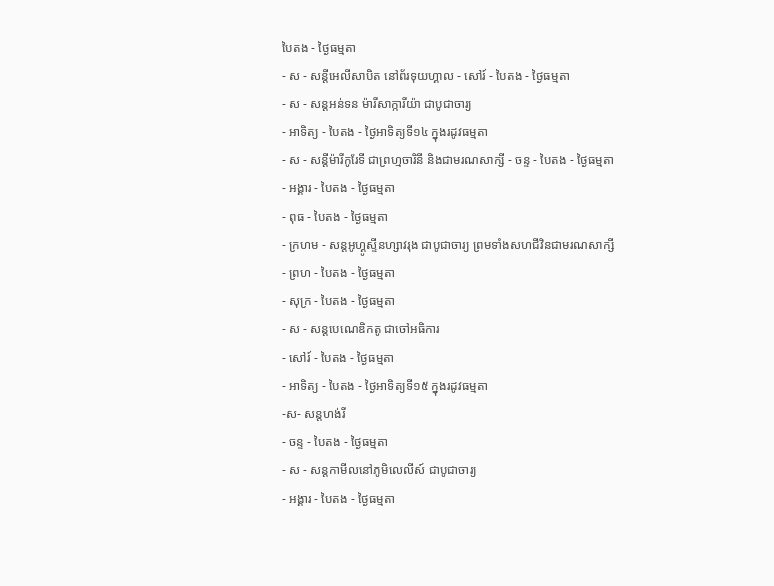បៃតង - ថ្ងៃធម្មតា
- ស - សន្ដីអេលីសាបិត នៅព័រទុយហ្គាល - សៅរ៍ - បៃតង - ថ្ងៃធម្មតា
- ស - សន្ដអន់ទន ម៉ារីសាក្ការីយ៉ា ជាបូជាចារ្យ
- អាទិត្យ - បៃតង - ថ្ងៃអាទិត្យទី១៤ ក្នុងរដូវធម្មតា
- ស - សន្ដីម៉ារីកូរែទី ជាព្រហ្មចារិនី និងជាមរណសាក្សី - ចន្ទ - បៃតង - ថ្ងៃធម្មតា
- អង្គារ - បៃតង - ថ្ងៃធម្មតា
- ពុធ - បៃតង - ថ្ងៃធម្មតា
- ក្រហម - សន្ដអូហ្គូស្ទីនហ្សាវរុង ជាបូជាចារ្យ ព្រមទាំងសហជីវិនជាមរណសាក្សី
- ព្រហ - បៃតង - ថ្ងៃធម្មតា
- សុក្រ - បៃតង - ថ្ងៃធម្មតា
- ស - សន្ដបេណេឌិកតូ ជាចៅអធិការ
- សៅរ៍ - បៃតង - ថ្ងៃធម្មតា
- អាទិត្យ - បៃតង - ថ្ងៃអាទិត្យទី១៥ ក្នុងរដូវធម្មតា
-ស- សន្ដហង់រី
- ចន្ទ - បៃតង - ថ្ងៃធម្មតា
- ស - សន្ដកាមីលនៅភូមិលេលីស៍ ជាបូជាចារ្យ
- អង្គារ - បៃតង - ថ្ងៃធម្មតា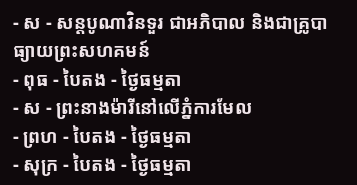- ស - សន្ដបូណាវិនទួរ ជាអភិបាល និងជាគ្រូបាធ្យាយព្រះសហគមន៍
- ពុធ - បៃតង - ថ្ងៃធម្មតា
- ស - ព្រះនាងម៉ារីនៅលើភ្នំការមែល
- ព្រហ - បៃតង - ថ្ងៃធម្មតា
- សុក្រ - បៃតង - ថ្ងៃធម្មតា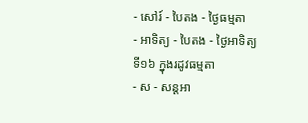- សៅរ៍ - បៃតង - ថ្ងៃធម្មតា
- អាទិត្យ - បៃតង - ថ្ងៃអាទិត្យទី១៦ ក្នុងរដូវធម្មតា
- ស - សន្ដអា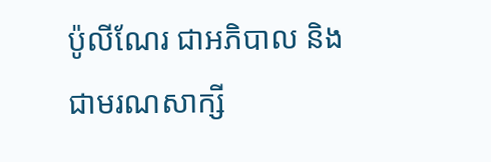ប៉ូលីណែរ ជាអភិបាល និងជាមរណសាក្សី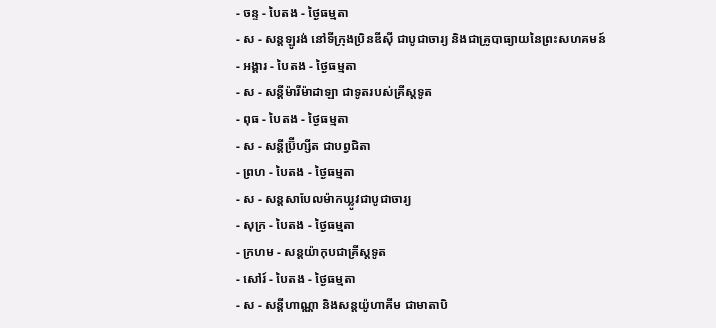- ចន្ទ - បៃតង - ថ្ងៃធម្មតា
- ស - សន្ដឡូរង់ នៅទីក្រុងប្រិនឌីស៊ី ជាបូជាចារ្យ និងជាគ្រូបាធ្យាយនៃព្រះសហគមន៍
- អង្គារ - បៃតង - ថ្ងៃធម្មតា
- ស - សន្ដីម៉ារីម៉ាដាឡា ជាទូតរបស់គ្រីស្ដទូត
- ពុធ - បៃតង - ថ្ងៃធម្មតា
- ស - សន្ដីប្រ៊ីហ្សីត ជាបព្វជិតា
- ព្រហ - បៃតង - ថ្ងៃធម្មតា
- ស - សន្ដសាបែលម៉ាកឃ្លូវជាបូជាចារ្យ
- សុក្រ - បៃតង - ថ្ងៃធម្មតា
- ក្រហម - សន្ដយ៉ាកុបជាគ្រីស្ដទូត
- សៅរ៍ - បៃតង - ថ្ងៃធម្មតា
- ស - សន្ដីហាណ្ណា និងសន្ដយ៉ូហាគីម ជាមាតាបិ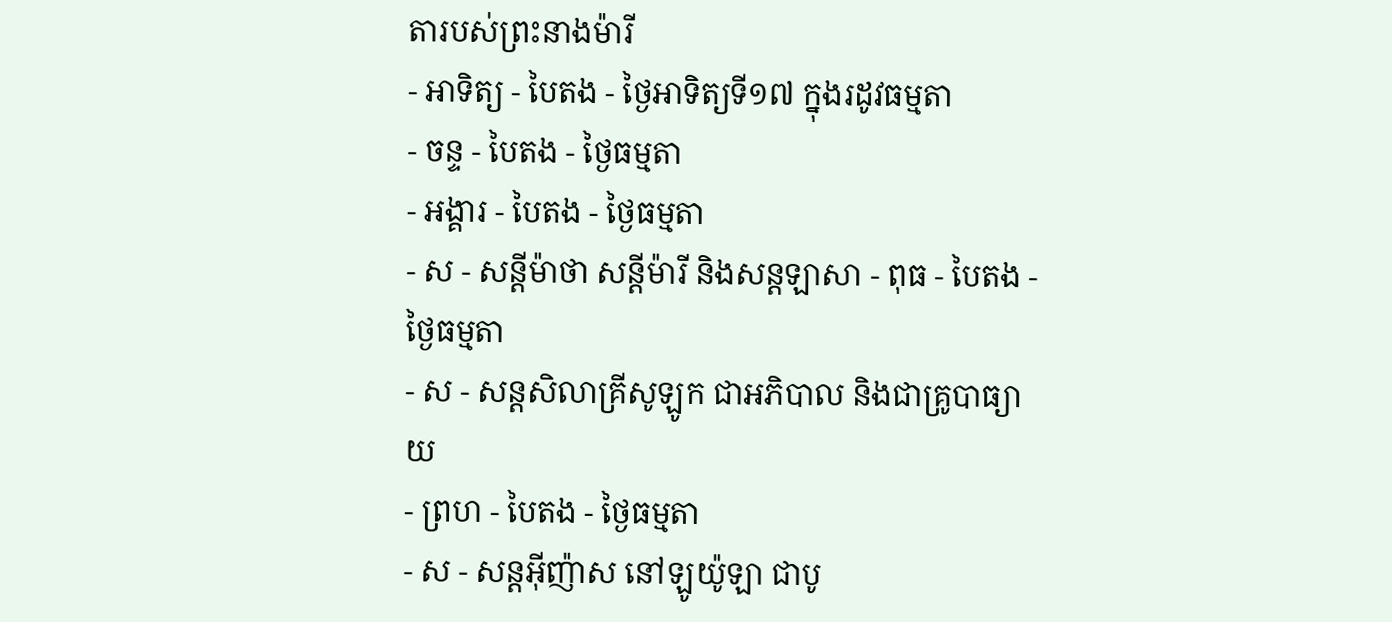តារបស់ព្រះនាងម៉ារី
- អាទិត្យ - បៃតង - ថ្ងៃអាទិត្យទី១៧ ក្នុងរដូវធម្មតា
- ចន្ទ - បៃតង - ថ្ងៃធម្មតា
- អង្គារ - បៃតង - ថ្ងៃធម្មតា
- ស - សន្ដីម៉ាថា សន្ដីម៉ារី និងសន្ដឡាសា - ពុធ - បៃតង - ថ្ងៃធម្មតា
- ស - សន្ដសិលាគ្រីសូឡូក ជាអភិបាល និងជាគ្រូបាធ្យាយ
- ព្រហ - បៃតង - ថ្ងៃធម្មតា
- ស - សន្ដអ៊ីញ៉ាស នៅឡូយ៉ូឡា ជាបូ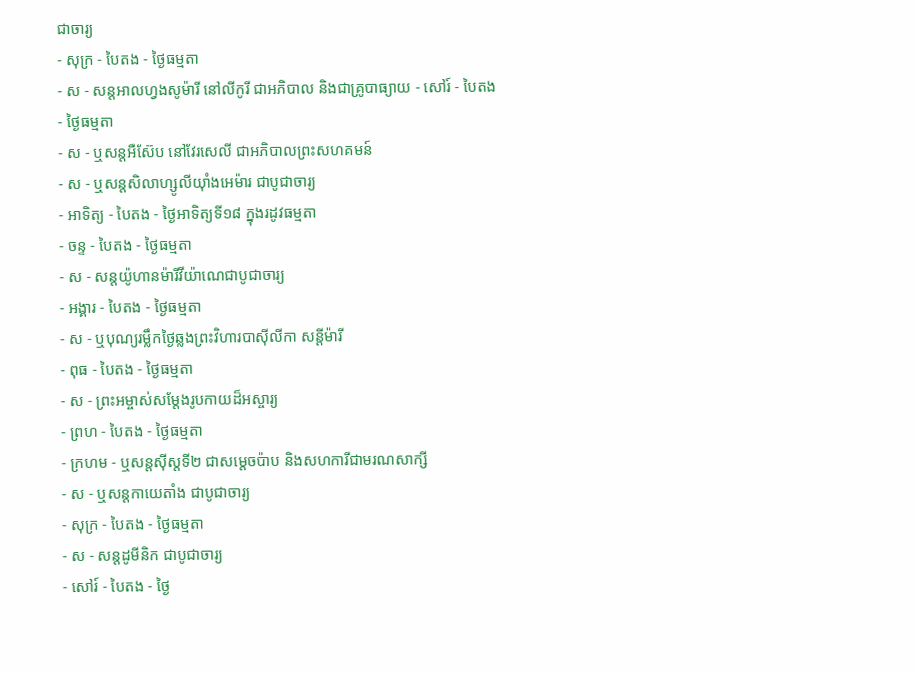ជាចារ្យ
- សុក្រ - បៃតង - ថ្ងៃធម្មតា
- ស - សន្ដអាលហ្វងសូម៉ារី នៅលីកូរី ជាអភិបាល និងជាគ្រូបាធ្យាយ - សៅរ៍ - បៃតង - ថ្ងៃធម្មតា
- ស - ឬសន្ដអឺស៊ែប នៅវែរសេលី ជាអភិបាលព្រះសហគមន៍
- ស - ឬសន្ដសិលាហ្សូលីយ៉ាំងអេម៉ារ ជាបូជាចារ្យ
- អាទិត្យ - បៃតង - ថ្ងៃអាទិត្យទី១៨ ក្នុងរដូវធម្មតា
- ចន្ទ - បៃតង - ថ្ងៃធម្មតា
- ស - សន្ដយ៉ូហានម៉ារីវីយ៉ាណេជាបូជាចារ្យ
- អង្គារ - បៃតង - ថ្ងៃធម្មតា
- ស - ឬបុណ្យរម្លឹកថ្ងៃឆ្លងព្រះវិហារបាស៊ីលីកា សន្ដីម៉ារី
- ពុធ - បៃតង - ថ្ងៃធម្មតា
- ស - ព្រះអម្ចាស់សម្ដែងរូបកាយដ៏អស្ចារ្យ
- ព្រហ - បៃតង - ថ្ងៃធម្មតា
- ក្រហម - ឬសន្ដស៊ីស្ដទី២ ជាសម្ដេចប៉ាប និងសហការីជាមរណសាក្សី
- ស - ឬសន្ដកាយេតាំង ជាបូជាចារ្យ
- សុក្រ - បៃតង - ថ្ងៃធម្មតា
- ស - សន្ដដូមីនិក ជាបូជាចារ្យ
- សៅរ៍ - បៃតង - ថ្ងៃ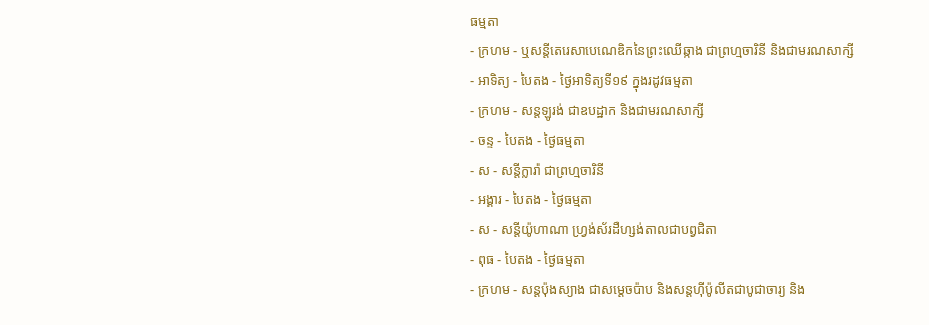ធម្មតា
- ក្រហម - ឬសន្ដីតេរេសាបេណេឌិកនៃព្រះឈើឆ្កាង ជាព្រហ្មចារិនី និងជាមរណសាក្សី
- អាទិត្យ - បៃតង - ថ្ងៃអាទិត្យទី១៩ ក្នុងរដូវធម្មតា
- ក្រហម - សន្ដឡូរង់ ជាឧបដ្ឋាក និងជាមរណសាក្សី
- ចន្ទ - បៃតង - ថ្ងៃធម្មតា
- ស - សន្ដីក្លារ៉ា ជាព្រហ្មចារិនី
- អង្គារ - បៃតង - ថ្ងៃធម្មតា
- ស - សន្ដីយ៉ូហាណា ហ្វ្រង់ស័រដឺហ្សង់តាលជាបព្វជិតា
- ពុធ - បៃតង - ថ្ងៃធម្មតា
- ក្រហម - សន្ដប៉ុងស្យាង ជាសម្ដេចប៉ាប និងសន្ដហ៊ីប៉ូលីតជាបូជាចារ្យ និង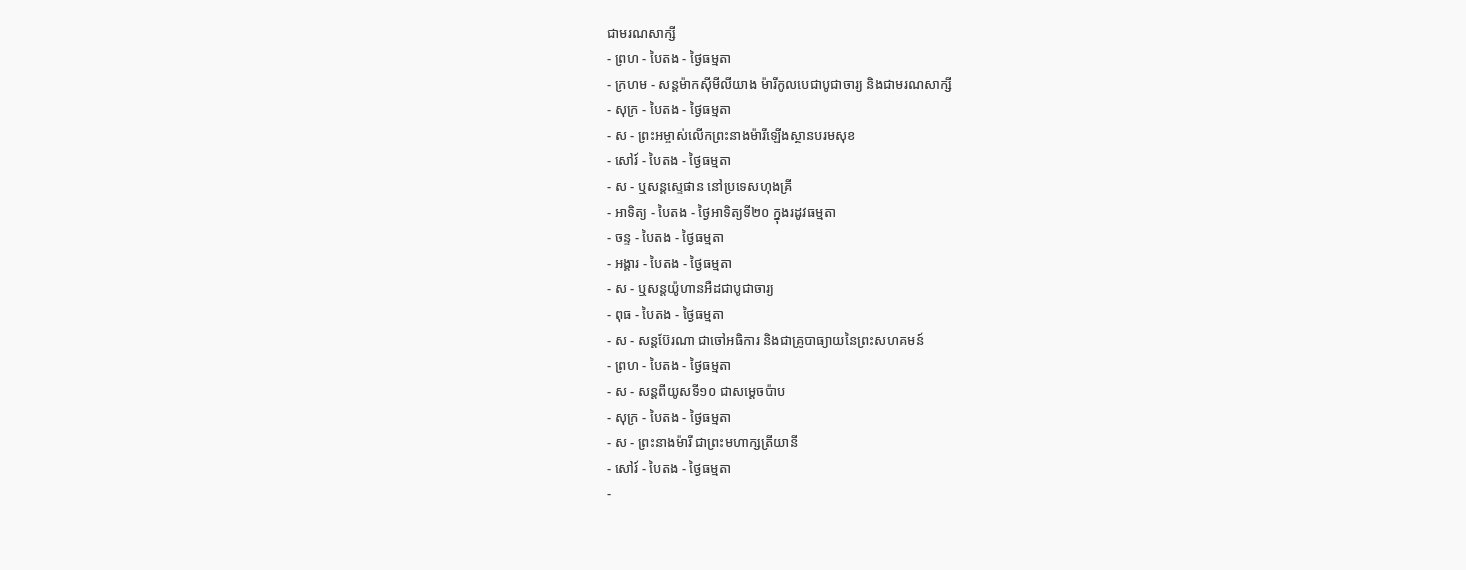ជាមរណសាក្សី
- ព្រហ - បៃតង - ថ្ងៃធម្មតា
- ក្រហម - សន្ដម៉ាកស៊ីមីលីយាង ម៉ារីកូលបេជាបូជាចារ្យ និងជាមរណសាក្សី
- សុក្រ - បៃតង - ថ្ងៃធម្មតា
- ស - ព្រះអម្ចាស់លើកព្រះនាងម៉ារីឡើងស្ថានបរមសុខ
- សៅរ៍ - បៃតង - ថ្ងៃធម្មតា
- ស - ឬសន្ដស្ទេផាន នៅប្រទេសហុងគ្រី
- អាទិត្យ - បៃតង - ថ្ងៃអាទិត្យទី២០ ក្នុងរដូវធម្មតា
- ចន្ទ - បៃតង - ថ្ងៃធម្មតា
- អង្គារ - បៃតង - ថ្ងៃធម្មតា
- ស - ឬសន្ដយ៉ូហានអឺដជាបូជាចារ្យ
- ពុធ - បៃតង - ថ្ងៃធម្មតា
- ស - សន្ដប៊ែរណា ជាចៅអធិការ និងជាគ្រូបាធ្យាយនៃព្រះសហគមន៍
- ព្រហ - បៃតង - ថ្ងៃធម្មតា
- ស - សន្ដពីយូសទី១០ ជាសម្ដេចប៉ាប
- សុក្រ - បៃតង - ថ្ងៃធម្មតា
- ស - ព្រះនាងម៉ារី ជាព្រះមហាក្សត្រីយានី
- សៅរ៍ - បៃតង - ថ្ងៃធម្មតា
-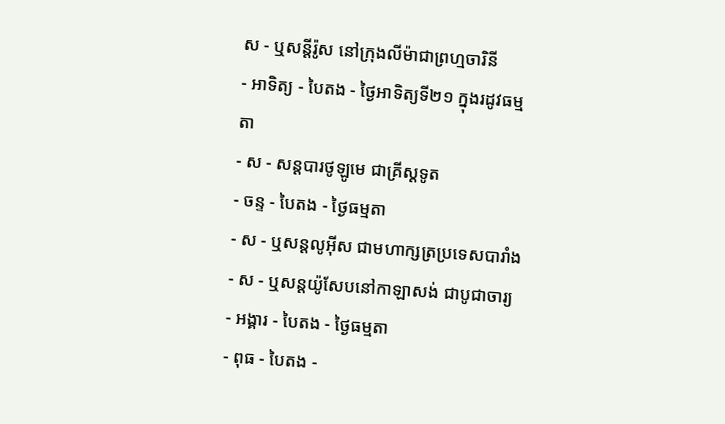ស - ឬសន្ដីរ៉ូស នៅក្រុងលីម៉ាជាព្រហ្មចារិនី
- អាទិត្យ - បៃតង - ថ្ងៃអាទិត្យទី២១ ក្នុងរដូវធម្មតា
- ស - សន្ដបារថូឡូមេ ជាគ្រីស្ដទូត
- ចន្ទ - បៃតង - ថ្ងៃធម្មតា
- ស - ឬសន្ដលូអ៊ីស ជាមហាក្សត្រប្រទេសបារាំង
- ស - ឬសន្ដយ៉ូសែបនៅកាឡាសង់ ជាបូជាចារ្យ
- អង្គារ - បៃតង - ថ្ងៃធម្មតា
- ពុធ - បៃតង -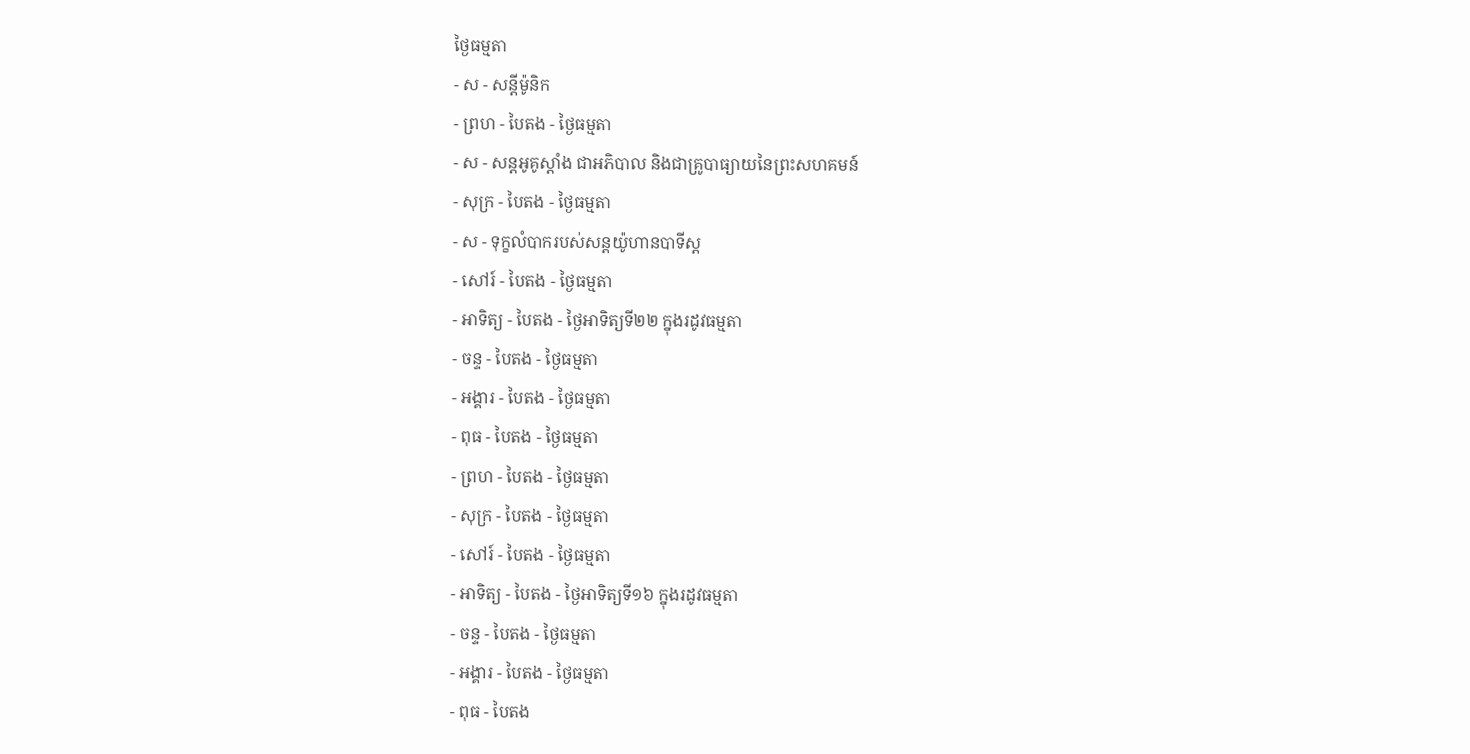ថ្ងៃធម្មតា
- ស - សន្ដីម៉ូនិក
- ព្រហ - បៃតង - ថ្ងៃធម្មតា
- ស - សន្ដអូគូស្ដាំង ជាអភិបាល និងជាគ្រូបាធ្យាយនៃព្រះសហគមន៍
- សុក្រ - បៃតង - ថ្ងៃធម្មតា
- ស - ទុក្ខលំបាករបស់សន្ដយ៉ូហានបាទីស្ដ
- សៅរ៍ - បៃតង - ថ្ងៃធម្មតា
- អាទិត្យ - បៃតង - ថ្ងៃអាទិត្យទី២២ ក្នុងរដូវធម្មតា
- ចន្ទ - បៃតង - ថ្ងៃធម្មតា
- អង្គារ - បៃតង - ថ្ងៃធម្មតា
- ពុធ - បៃតង - ថ្ងៃធម្មតា
- ព្រហ - បៃតង - ថ្ងៃធម្មតា
- សុក្រ - បៃតង - ថ្ងៃធម្មតា
- សៅរ៍ - បៃតង - ថ្ងៃធម្មតា
- អាទិត្យ - បៃតង - ថ្ងៃអាទិត្យទី១៦ ក្នុងរដូវធម្មតា
- ចន្ទ - បៃតង - ថ្ងៃធម្មតា
- អង្គារ - បៃតង - ថ្ងៃធម្មតា
- ពុធ - បៃតង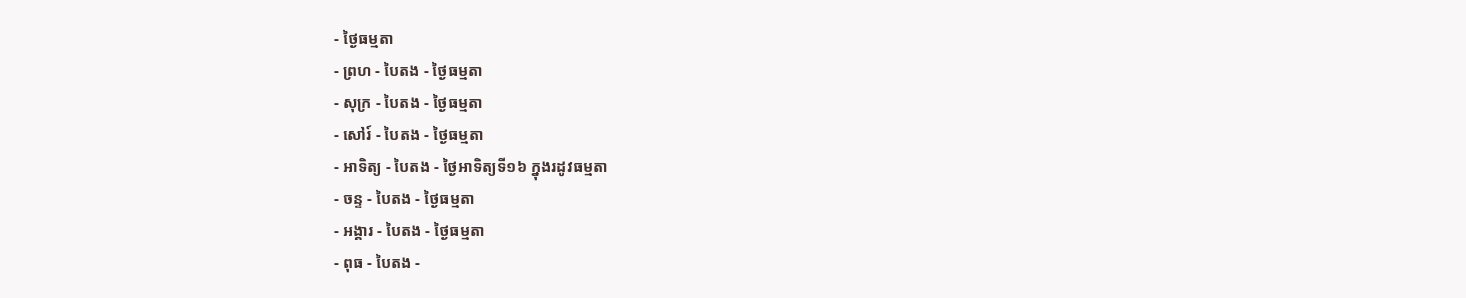- ថ្ងៃធម្មតា
- ព្រហ - បៃតង - ថ្ងៃធម្មតា
- សុក្រ - បៃតង - ថ្ងៃធម្មតា
- សៅរ៍ - បៃតង - ថ្ងៃធម្មតា
- អាទិត្យ - បៃតង - ថ្ងៃអាទិត្យទី១៦ ក្នុងរដូវធម្មតា
- ចន្ទ - បៃតង - ថ្ងៃធម្មតា
- អង្គារ - បៃតង - ថ្ងៃធម្មតា
- ពុធ - បៃតង -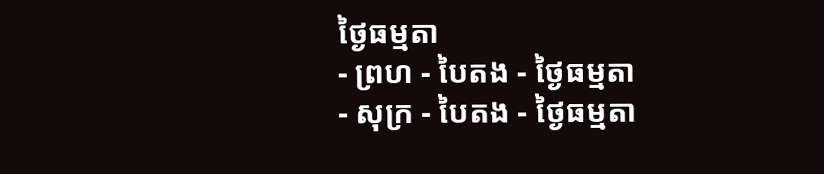ថ្ងៃធម្មតា
- ព្រហ - បៃតង - ថ្ងៃធម្មតា
- សុក្រ - បៃតង - ថ្ងៃធម្មតា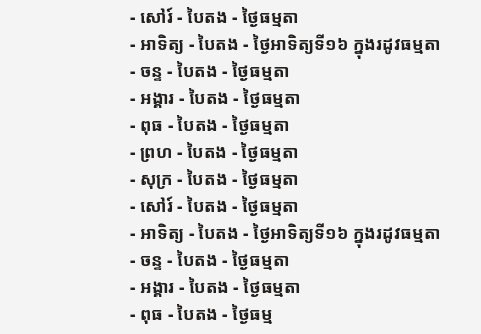- សៅរ៍ - បៃតង - ថ្ងៃធម្មតា
- អាទិត្យ - បៃតង - ថ្ងៃអាទិត្យទី១៦ ក្នុងរដូវធម្មតា
- ចន្ទ - បៃតង - ថ្ងៃធម្មតា
- អង្គារ - បៃតង - ថ្ងៃធម្មតា
- ពុធ - បៃតង - ថ្ងៃធម្មតា
- ព្រហ - បៃតង - ថ្ងៃធម្មតា
- សុក្រ - បៃតង - ថ្ងៃធម្មតា
- សៅរ៍ - បៃតង - ថ្ងៃធម្មតា
- អាទិត្យ - បៃតង - ថ្ងៃអាទិត្យទី១៦ ក្នុងរដូវធម្មតា
- ចន្ទ - បៃតង - ថ្ងៃធម្មតា
- អង្គារ - បៃតង - ថ្ងៃធម្មតា
- ពុធ - បៃតង - ថ្ងៃធម្ម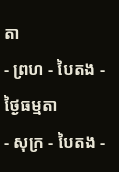តា
- ព្រហ - បៃតង - ថ្ងៃធម្មតា
- សុក្រ - បៃតង -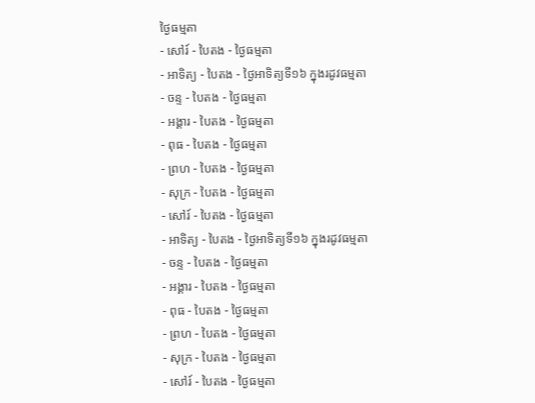ថ្ងៃធម្មតា
- សៅរ៍ - បៃតង - ថ្ងៃធម្មតា
- អាទិត្យ - បៃតង - ថ្ងៃអាទិត្យទី១៦ ក្នុងរដូវធម្មតា
- ចន្ទ - បៃតង - ថ្ងៃធម្មតា
- អង្គារ - បៃតង - ថ្ងៃធម្មតា
- ពុធ - បៃតង - ថ្ងៃធម្មតា
- ព្រហ - បៃតង - ថ្ងៃធម្មតា
- សុក្រ - បៃតង - ថ្ងៃធម្មតា
- សៅរ៍ - បៃតង - ថ្ងៃធម្មតា
- អាទិត្យ - បៃតង - ថ្ងៃអាទិត្យទី១៦ ក្នុងរដូវធម្មតា
- ចន្ទ - បៃតង - ថ្ងៃធម្មតា
- អង្គារ - បៃតង - ថ្ងៃធម្មតា
- ពុធ - បៃតង - ថ្ងៃធម្មតា
- ព្រហ - បៃតង - ថ្ងៃធម្មតា
- សុក្រ - បៃតង - ថ្ងៃធម្មតា
- សៅរ៍ - បៃតង - ថ្ងៃធម្មតា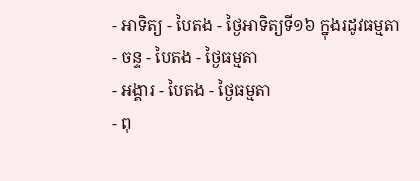- អាទិត្យ - បៃតង - ថ្ងៃអាទិត្យទី១៦ ក្នុងរដូវធម្មតា
- ចន្ទ - បៃតង - ថ្ងៃធម្មតា
- អង្គារ - បៃតង - ថ្ងៃធម្មតា
- ពុ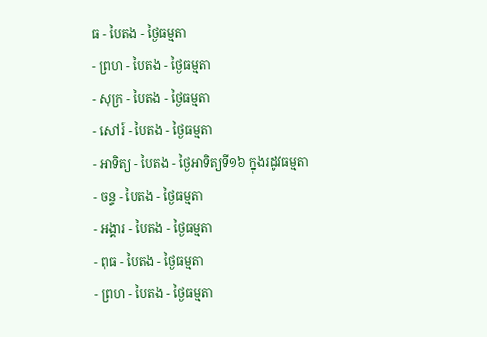ធ - បៃតង - ថ្ងៃធម្មតា
- ព្រហ - បៃតង - ថ្ងៃធម្មតា
- សុក្រ - បៃតង - ថ្ងៃធម្មតា
- សៅរ៍ - បៃតង - ថ្ងៃធម្មតា
- អាទិត្យ - បៃតង - ថ្ងៃអាទិត្យទី១៦ ក្នុងរដូវធម្មតា
- ចន្ទ - បៃតង - ថ្ងៃធម្មតា
- អង្គារ - បៃតង - ថ្ងៃធម្មតា
- ពុធ - បៃតង - ថ្ងៃធម្មតា
- ព្រហ - បៃតង - ថ្ងៃធម្មតា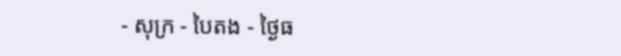- សុក្រ - បៃតង - ថ្ងៃធ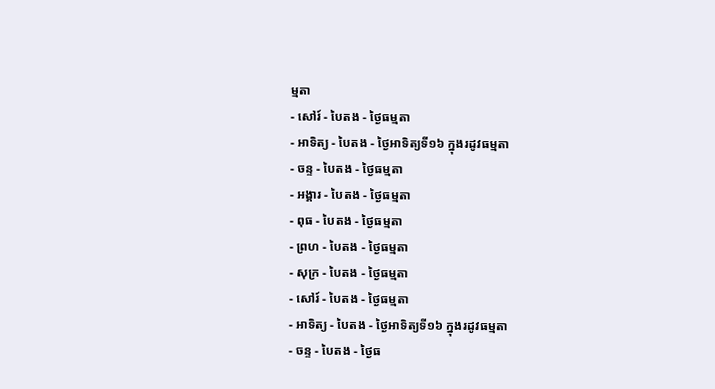ម្មតា
- សៅរ៍ - បៃតង - ថ្ងៃធម្មតា
- អាទិត្យ - បៃតង - ថ្ងៃអាទិត្យទី១៦ ក្នុងរដូវធម្មតា
- ចន្ទ - បៃតង - ថ្ងៃធម្មតា
- អង្គារ - បៃតង - ថ្ងៃធម្មតា
- ពុធ - បៃតង - ថ្ងៃធម្មតា
- ព្រហ - បៃតង - ថ្ងៃធម្មតា
- សុក្រ - បៃតង - ថ្ងៃធម្មតា
- សៅរ៍ - បៃតង - ថ្ងៃធម្មតា
- អាទិត្យ - បៃតង - ថ្ងៃអាទិត្យទី១៦ ក្នុងរដូវធម្មតា
- ចន្ទ - បៃតង - ថ្ងៃធ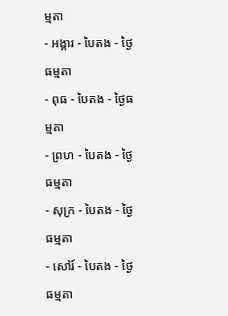ម្មតា
- អង្គារ - បៃតង - ថ្ងៃធម្មតា
- ពុធ - បៃតង - ថ្ងៃធម្មតា
- ព្រហ - បៃតង - ថ្ងៃធម្មតា
- សុក្រ - បៃតង - ថ្ងៃធម្មតា
- សៅរ៍ - បៃតង - ថ្ងៃធម្មតា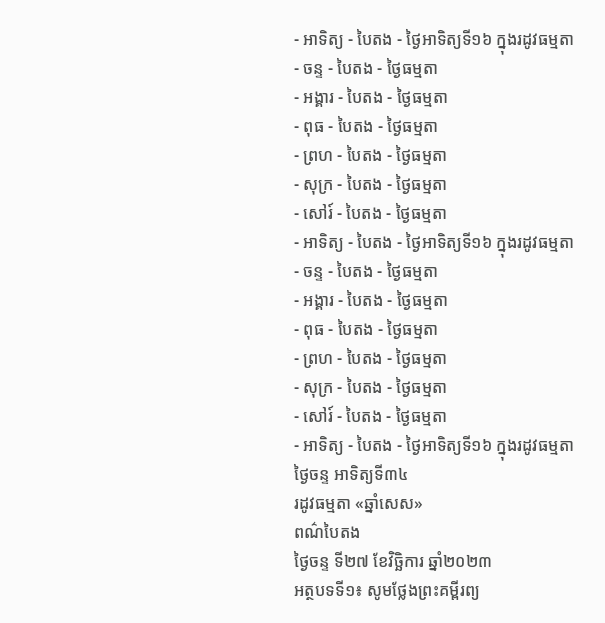- អាទិត្យ - បៃតង - ថ្ងៃអាទិត្យទី១៦ ក្នុងរដូវធម្មតា
- ចន្ទ - បៃតង - ថ្ងៃធម្មតា
- អង្គារ - បៃតង - ថ្ងៃធម្មតា
- ពុធ - បៃតង - ថ្ងៃធម្មតា
- ព្រហ - បៃតង - ថ្ងៃធម្មតា
- សុក្រ - បៃតង - ថ្ងៃធម្មតា
- សៅរ៍ - បៃតង - ថ្ងៃធម្មតា
- អាទិត្យ - បៃតង - ថ្ងៃអាទិត្យទី១៦ ក្នុងរដូវធម្មតា
- ចន្ទ - បៃតង - ថ្ងៃធម្មតា
- អង្គារ - បៃតង - ថ្ងៃធម្មតា
- ពុធ - បៃតង - ថ្ងៃធម្មតា
- ព្រហ - បៃតង - ថ្ងៃធម្មតា
- សុក្រ - បៃតង - ថ្ងៃធម្មតា
- សៅរ៍ - បៃតង - ថ្ងៃធម្មតា
- អាទិត្យ - បៃតង - ថ្ងៃអាទិត្យទី១៦ ក្នុងរដូវធម្មតា
ថ្ងៃចន្ទ អាទិត្យទី៣៤
រដូវធម្មតា «ឆ្នាំសេស»
ពណ៌បៃតង
ថ្ងៃចន្ទ ទី២៧ ខែវិច្ឆិការ ឆ្នាំ២០២៣
អត្ថបទទី១៖ សូមថ្លែងព្រះគម្ពីរព្យ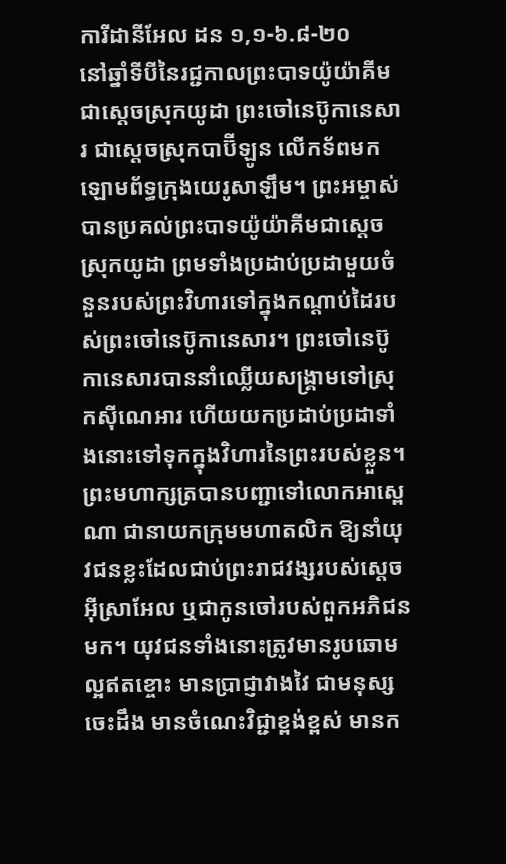ការីដានីអែល ដន ១,១-៦.៨-២០
នៅឆ្នាំទីបីនៃរជ្ជកាលព្រះបាទយ៉ូយ៉ាគីម ជាស្តេចស្រុកយូដា ព្រះចៅនេប៊ូកានេសារ ជាស្តេចស្រុកបាប៊ីឡូន លើកទ័ពមកឡោមព័ទ្ធក្រុងយេរូសាឡឹម។ ព្រះអម្ចាស់បានប្រគល់ព្រះបាទយ៉ូយ៉ាគីមជាស្តេចស្រុកយូដា ព្រមទាំងប្រដាប់ប្រដាមួយចំនួនរបស់ព្រះវិហារទៅក្នុងកណ្ដាប់ដៃរបស់ព្រះចៅនេប៊ូកានេសារ។ ព្រះចៅនេប៊ូកានេសារបាននាំឈ្លើយសង្គ្រាមទៅស្រុកស៊ីណេអារ ហើយយកប្រដាប់ប្រដាទាំងនោះទៅទុកក្នុងវិហារនៃព្រះរបស់ខ្លួន។ ព្រះមហាក្សត្របានបញ្ជាទៅលោកអាស្ពេណា ជានាយកក្រុមមហាតលិក ឱ្យនាំយុវជនខ្លះដែលជាប់ព្រះរាជវង្សរបស់ស្តេចអ៊ីស្រាអែល ឬជាកូនចៅរបស់ពួកអភិជនមក។ យុវជនទាំងនោះត្រូវមានរូបឆោមល្អឥតខ្ចោះ មានប្រាជ្ញាវាងវៃ ជាមនុស្សចេះដឹង មានចំណេះវិជ្ជាខ្ពង់ខ្ពស់ មានក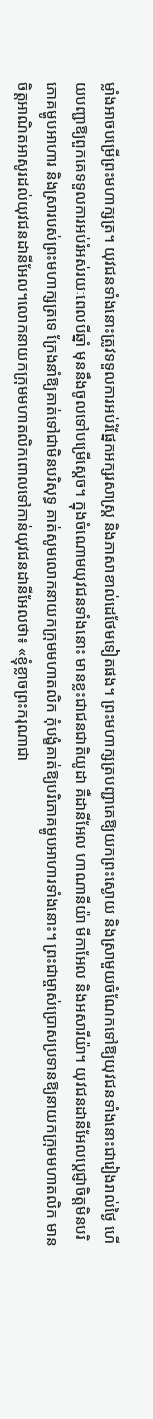ម្លាំងអាចបម្រើព្រះមហាក្សត្រ។ យុវជនទាំងនោះត្រូវទទួលការអប់រំផ្នែកអក្សរសាស្ត្រ និងភាសាខាល់ដេថែមទៀតផង។ ព្រះមហាក្សត្របញ្ជាគេឱ្យយកព្រះស្ងោយ និងស្រាមួយចំណែកទៅឱ្យយុវជនទាំងនោះជារៀងរាល់ថ្ងៃ ហើយបញ្ជាឱ្យពួកគេទទួលការអប់រំអស់រយៈពេលបីឆ្នាំ មុននឹងចូលទៅបម្រើស្តេច។ ក្នុងចំណោមយុវជនទាំងនោះ មានខ្លះជាជនជាតិយូដា គឺដានីអែល ហាណានីយ៉ា មីកាអែល និងអសារីយ៉ា។ យុវជនដានីអែលប្ដេជ្ញាចិត្តមិនបរិភោគម្ហូបអាហារ និងស្រារបស់ព្រះមហាក្សត្រទេ ក្រែងនាំឱ្យគាត់ទៅជាមិនបរិសុទ្ធ គាត់សូមលោកនាយកក្រុមមហាតលិក កុំបង្ខំគាត់ឱ្យបរិភោគម្ហូបអាហារទាំងនោះ។ ព្រះជាម្ចាស់ប្រោសប្រទានឱ្យនាយកក្រុមមហាតលិក មានចិត្តអាណិតអាសូរដល់យុវជនដានីអែល។លោកនាយកក្រុមមហាតលិកពោលទៅកាន់យុវជនដានីអែលថា៖ «ខ្ញុំខ្លាចព្រះករុណាជា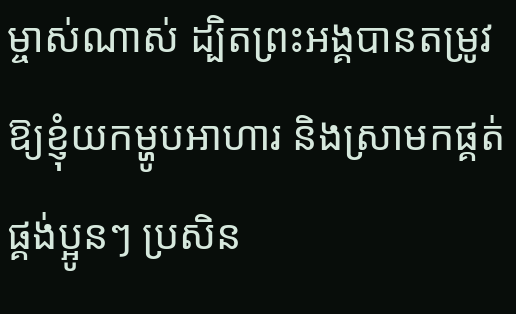ម្ចាស់ណាស់ ដ្បិតព្រះអង្គបានតម្រូវឱ្យខ្ញុំយកម្ហូបអាហារ និងស្រាមកផ្គត់ផ្គង់ប្អូនៗ ប្រសិន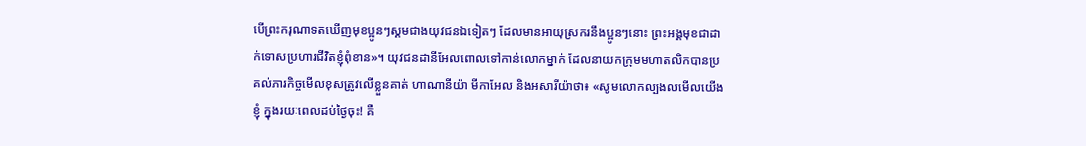បើព្រះករុណាទតឃើញមុខប្អូនៗស្គមជាងយុវជនឯទៀតៗ ដែលមានអាយុស្រករនឹងប្អូនៗនោះ ព្រះអង្គមុខជាដាក់ទោសប្រហារជីវិតខ្ញុំពុំខាន»។ យុវជនដានីអែលពោលទៅកាន់លោកម្នាក់ ដែលនាយកក្រុមមហាតលិកបានប្រគល់ភារកិច្ចមើលខុសត្រូវលើខ្លួនគាត់ ហាណានីយ៉ា មីកាអែល និងអសារីយ៉ាថា៖ «សូមលោកល្បងលមើលយើងខ្ញុំ ក្នុងរយៈពេលដប់ថ្ងៃចុះ! គឺ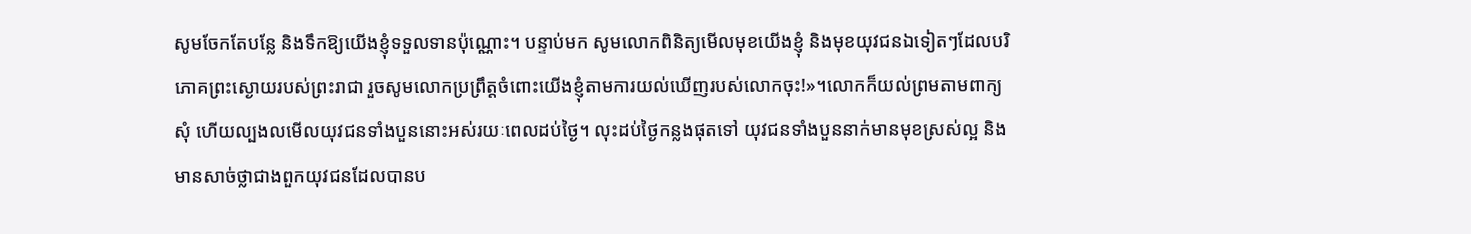សូមចែកតែបន្លែ និងទឹកឱ្យយើងខ្ញុំទទួលទានប៉ុណ្ណោះ។ បន្ទាប់មក សូមលោកពិនិត្យមើលមុខយើងខ្ញុំ និងមុខយុវជនឯទៀតៗដែលបរិភោគព្រះស្ងោយរបស់ព្រះរាជា រួចសូមលោកប្រព្រឹត្តចំពោះយើងខ្ញុំតាមការយល់ឃើញរបស់លោកចុះ!»។លោកក៏យល់ព្រមតាមពាក្យសុំ ហើយល្បងលមើលយុវជនទាំងបួននោះអស់រយៈពេលដប់ថ្ងៃ។ លុះដប់ថ្ងៃកន្លងផុតទៅ យុវជនទាំងបួននាក់មានមុខស្រស់ល្អ និងមានសាច់ថ្លាជាងពួកយុវជនដែលបានប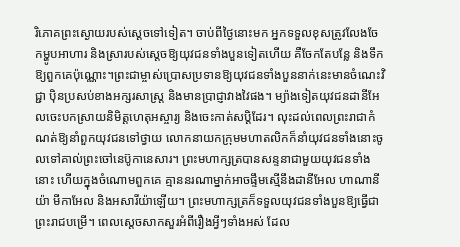រិភោគព្រះស្ងោយរបស់ស្តេចទៅទៀត។ ចាប់ពីថ្ងៃនោះមក អ្នកទទួលខុសត្រូវលែងចែកម្ហូបអាហារ និងស្រារបស់ស្តេចឱ្យយុវជនទាំងបួនទៀតហើយ គឺចែកតែបន្លែ និងទឹកឱ្យពួកគេប៉ុណ្ណោះ។ព្រះជាម្ចាស់ប្រោសប្រទានឱ្យយុវជនទាំងបួននាក់នេះមានចំណេះវិជ្ជា ប៉ិនប្រសប់ខាងអក្សរសាស្ត្រ និងមានប្រាជ្ញាវាងវៃផង។ ម្យ៉ាងទៀតយុវជនដានីអែលចេះបកស្រាយនិមិត្តហេតុអស្ចារ្យ និងចេះកាត់សប្ដិដែរ។ លុះដល់ពេលព្រះរាជាកំណត់ឱ្យនាំពួកយុវជនទៅថ្វាយ លោកនាយកក្រុមមហាតលិកក៏នាំយុវជនទាំងនោះចូលទៅគាល់ព្រះចៅនេប៊ូកានេសារ។ ព្រះមហាក្សត្របានសន្ទនាជាមួយយុវជនទាំងនោះ ហើយក្នុងចំណោមពួកគេ គ្មាននរណាម្នាក់អាចផ្ទឹមស្មើនឹងដានីអែល ហាណានីយ៉ា មីកាអែល និងអសារីយ៉ាឡើយ។ ព្រះមហាក្សត្រក៏ទទួលយុវជនទាំងបួនឱ្យធ្វើជាព្រះរាជបម្រើ។ ពេលស្តេចសាកសួរអំពីរឿងអ្វីៗទាំងអស់ ដែល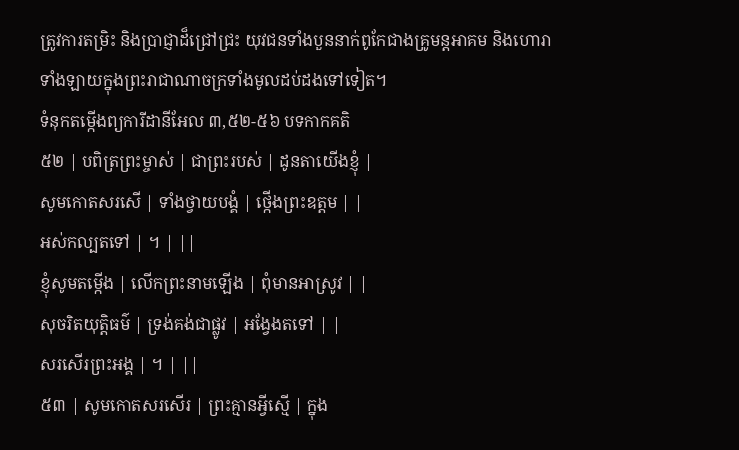ត្រូវការតម្រិះ និងប្រាជ្ញាដ៏ជ្រៅជ្រះ យុវជនទាំងបួននាក់ពូកែជាងគ្រូមន្តអាគម និងហោរាទាំងឡាយក្នុងព្រះរាជាណាចក្រទាំងមូលដប់ដងទៅទៀត។
ទំនុកតម្កើងព្យការីដានីអែល ៣,៥២-៥៦ បទកាកគតិ
៥២ | បពិត្រព្រះម្ចាស់ | ជាព្រះរបស់ | ដូនតាយើងខ្ញុំ |
សូមកោតសរសើ | ទាំងថ្វាយបង្គំ | ថ្កើងព្រះឧត្តម | |
អស់កល្បតទៅ | ។ | ||
ខ្ញុំសូមតម្កើង | លើកព្រះនាមឡើង | ពុំមានអាស្រូវ | |
សុចរិតយុត្តិធម៌ | ទ្រង់គង់ជាផ្លូវ | អង្វែងតទៅ | |
សរសើរព្រះអង្គ | ។ | ||
៥៣ | សូមកោតសរសើរ | ព្រះគ្មានអ្វីស្មើ | ក្នុង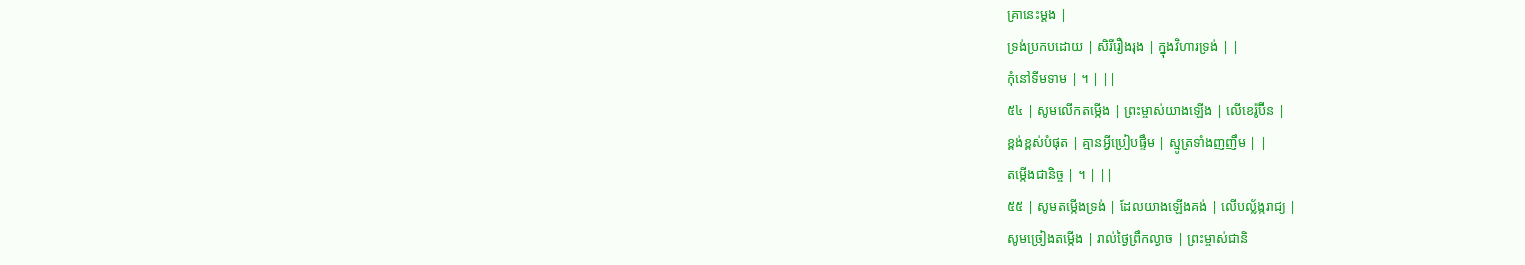គ្រានេះម្តង |
ទ្រង់ប្រកបដោយ | សិរីរឿងរុង | ក្នុងវិហារទ្រង់ | |
កុំនៅទីមទាម | ។ | ||
៥៤ | សូមលើកតម្កើង | ព្រះម្ចាស់យាងឡើង | លើខេរ៉ូប៊ីន |
ខ្ពង់ខ្ពស់បំផុត | គ្មានអ្វីប្រៀបផ្ទឹម | ស្មូត្រទាំងញញឹម | |
តម្កើងជានិច្ច | ។ | ||
៥៥ | សូមតម្កើងទ្រង់ | ដែលយាងឡើងគង់ | លើបល្ល័ង្ករាជ្យ |
សូមច្រៀងតម្កើង | រាល់ថ្ងៃព្រឹកល្ងាច | ព្រះម្ចាស់ជានិ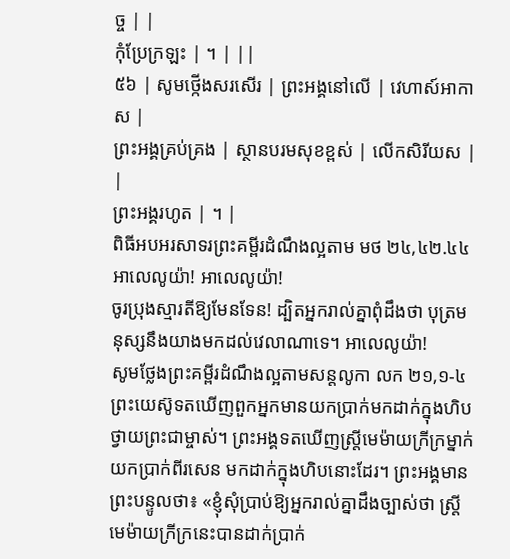ច្ច | |
កុំប្រែក្រឡះ | ។ | ||
៥៦ | សូមថ្កើងសរសើរ | ព្រះអង្គនៅលើ | វេហាស៍អាកាស |
ព្រះអង្គគ្រប់គ្រង | ស្ថានបរមសុខខ្ពស់ | លើកសិរីយស | |
ព្រះអង្គរហូត | ។ |
ពិធីអបអរសាទរព្រះគម្ពីរដំណឹងល្អតាម មថ ២៤,៤២.៤៤
អាលេលូយ៉ា! អាលេលូយ៉ា!
ចូរប្រុងស្មារតីឱ្យមែនទែន! ដ្បិតអ្នករាល់គ្នាពុំដឹងថា បុត្រមនុស្សនឹងយាងមកដល់វេលាណាទេ។ អាលេលូយ៉ា!
សូមថ្លែងព្រះគម្ពីរដំណឹងល្អតាមសន្តលូកា លក ២១,១-៤
ព្រះយេស៊ូទតឃើញពួកអ្នកមានយកប្រាក់មកដាក់ក្នុងហិប ថ្វាយព្រះជាម្ចាស់។ ព្រះអង្គទតឃើញស្ត្រីមេម៉ាយក្រីក្រម្នាក់យកប្រាក់ពីរសេន មកដាក់ក្នុងហិបនោះដែរ។ ព្រះអង្គមានព្រះបន្ទូលថា៖ «ខ្ញុំសុំប្រាប់ឱ្យអ្នករាល់គ្នាដឹងច្បាស់ថា ស្ត្រីមេម៉ាយក្រីក្រនេះបានដាក់ប្រាក់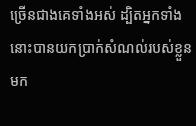ច្រើនជាងគេទាំងអស់ ដ្បិតអ្នកទាំងនោះបានយកប្រាក់សំណល់របស់ខ្លួនមក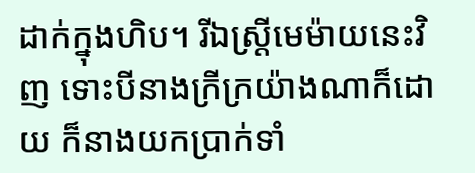ដាក់ក្នុងហិប។ រីឯស្ត្រីមេម៉ាយនេះវិញ ទោះបីនាងក្រីក្រយ៉ាងណាក៏ដោយ ក៏នាងយកប្រាក់ទាំ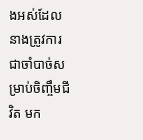ងអស់ដែលនាងត្រូវការជាចាំបាច់សម្រាប់ចិញ្ចឹមជីវិត មក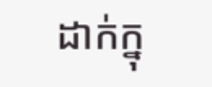ដាក់ក្នុ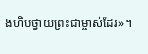ងហិបថ្វាយព្រះជាម្ចាស់ដែរ»។